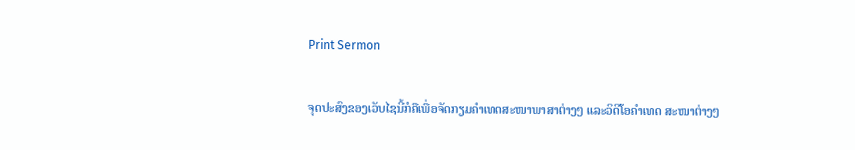Print Sermon

ຈຸດປະສົງຂອງເວັບໄຊນີ້ກໍຄືເພື່ອຈັດກຽມຄໍາເທດສະໜາພາສາຕ່າງໆ ແລະວິດີໂອຄໍາເທດ ສະໜາຕ່າງໆ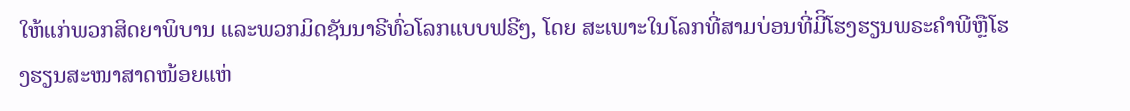ໃຫ້ແກ່ພວກສິດຍາພິບານ ແລະພວກມິດຊັນນາຣີທົ່ວໂລກແບບຟຣີໆ, ໂດຍ ສະເພາະໃນໂລກທີ່ສາມບ່ອນທີ່ມີິໂຮງຮຽນພຣະຄໍາພີຫຼືໂຮງຮຽນສະໜາສາດໜ້ອຍແຫ່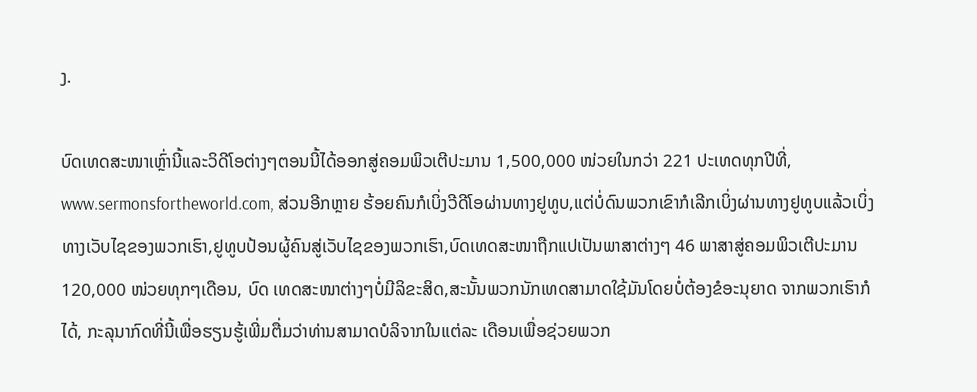ງ.

ບົດເທດສະໜາເຫຼົ່ານີ້ແລະວິດີໂອຕ່າງໆຕອນນີ້ໄດ້ອອກສູ່ຄອມພິວເຕີປະມານ 1,500,000 ໜ່ວຍໃນກວ່າ 221 ປະເທດທຸກປີທີ່, www.sermonsfortheworld.com, ສ່ວນອີກຫຼາຍ ຮ້ອຍຄົນກໍເບິ່ງວີດີໂອຜ່ານທາງຢູທູບ,ແຕ່ບໍ່ດົນພວກເຂົາກໍເລີກເບິ່ງຜ່ານທາງຢູທູບແລ້ວເບິ່ງທາງເວັບໄຊຂອງພວກເຮົາ,ຢູທູບປ້ອນຜູ້ຄົນສູ່ເວັບໄຊຂອງພວກເຮົາ,ບົດເທດສະໜາຖືກແປເປັນພາສາຕ່າງໆ 46 ພາສາສູ່ຄອມພິວເຕີປະມານ 120,000 ໜ່ວຍທຸກໆເດືອນ, ບົດ ເທດສະໜາຕ່າງໆບໍ່ມີລິຂະສິດ,ສະນັ້ນພວກນັກເທດສາມາດໃຊ້ມັນໂດຍບໍ່ຕ້ອງຂໍອະນຸຍາດ ຈາກພວກເຮົາກໍໄດ້, ກະລຸນາກົດທີ່ນີ້ເພື່ອຮຽນຮູ້ເພີ່ມຕື່ມວ່າທ່ານສາມາດບໍລິຈາກໃນແຕ່ລະ ເດືອນເພື່ອຊ່ວຍພວກ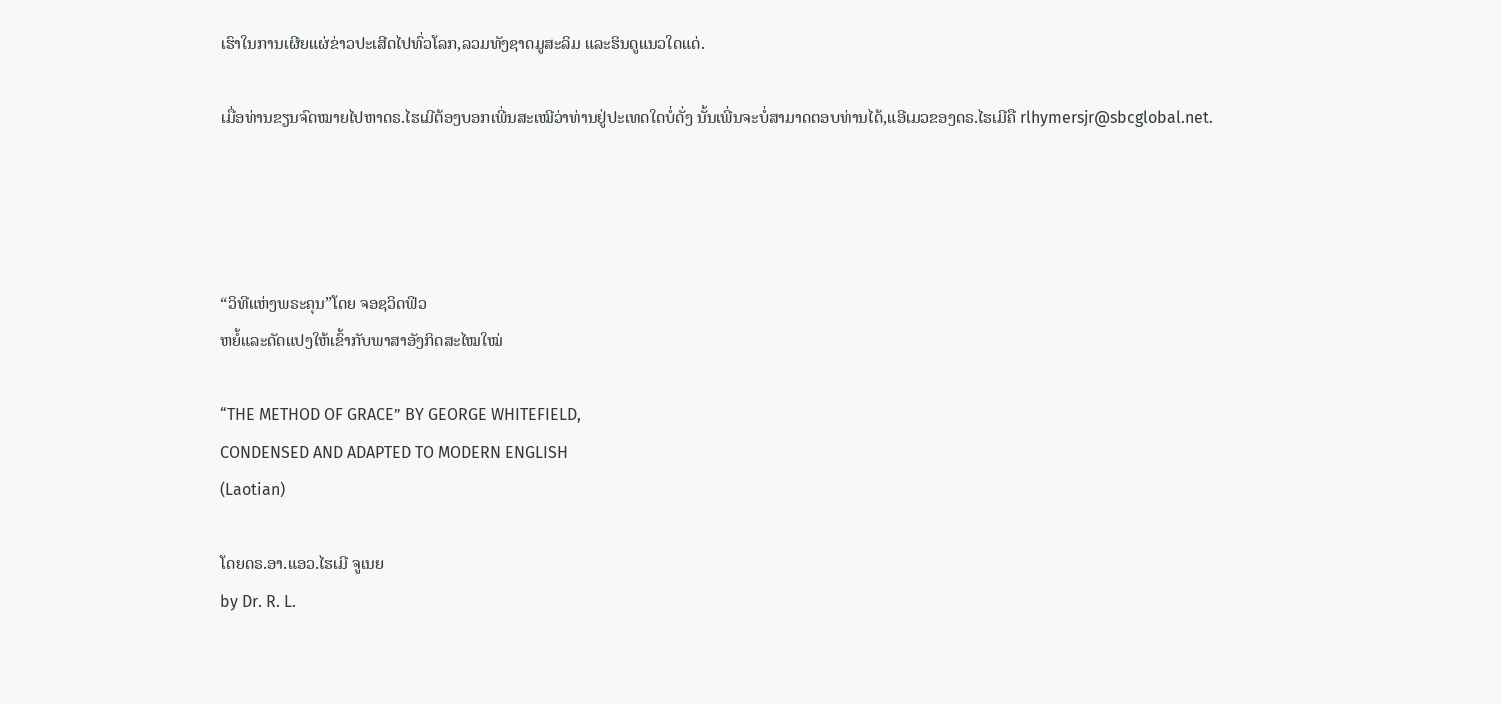ເຮົາໃນການເຜີຍແຜ່ຂ່າວປະເສີດໄປທົ່ວໂລກ,ລວມທັງຊາດມູສະລິມ ແລະຮິນດູແນວໃດແດ່.

ເມື່ອທ່ານຂຽນຈົດໝາຍໄປຫາດຣ.ໄຮເມີຕ້ອງບອກເພີ່ນສະເໝີວ່າທ່ານຢູ່ປະເທດໃດບໍ່ດັ່ງ ນັ້ນເພີ່ນຈະບໍ່ສາມາດຕອບທ່ານໄດ້,ແອີເມວຂອງດຣ.ໄຮເມີຄື rlhymersjr@sbcglobal.net.




“ວິທີແຫ່ງພຣະຄຸນ”ໂດຍ ຈອຊວິດຟິວ
ຫຍໍ້ແລະດັດແປງໃຫ້ເຂົ້າກັບພາສາອັງກິດສະໄໝໃໝ່

“THE METHOD OF GRACE” BY GEORGE WHITEFIELD,
CONDENSED AND ADAPTED TO MODERN ENGLISH
(Laotian)

ໂດຍດຣ.ອາ.ແອວ.ໄຮເມີ ຈູເນຍ
by Dr. R. L.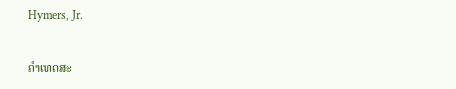Hymers, Jr.

ຄໍາເທດສະ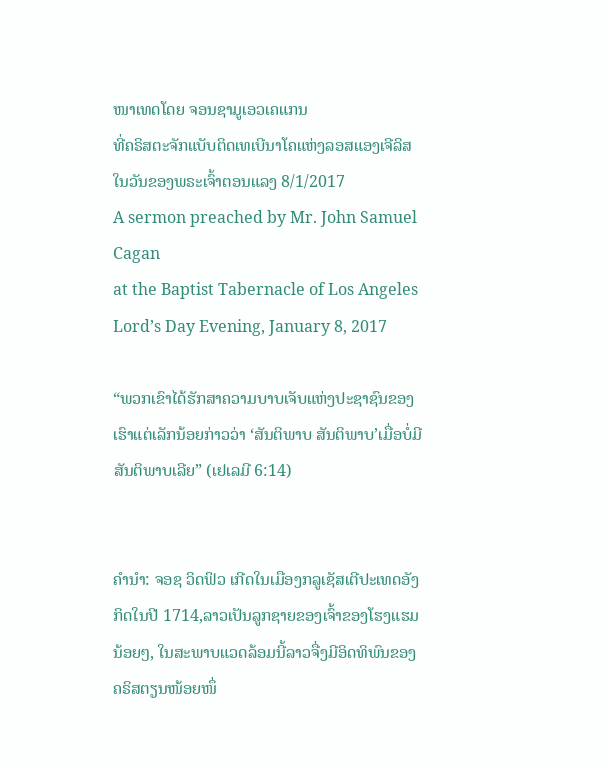ໜາເທດໂດຍ ຈອນຊາມູເອວເຄແກນ
ທີ່ຄຣິສຕະຈັກແບັບຕິດເທເບີນາໂຄແຫ່ງລອສແອງເຈີລິສ
ໃນວັນຂອງພຣະເຈົ້າຕອນແລງ 8/1/2017
A sermon preached by Mr. John Samuel Cagan
at the Baptist Tabernacle of Los Angeles
Lord’s Day Evening, January 8, 2017

“ພວກເຂົາໄດ້ຮັກສາຄວາມບາບເຈັບແຫ່ງປະຊາຊົນຂອງເຮົາແຕ່ເລັກນ້ອຍກ່າວວ່າ ‘ສັນຕິພາບ ສັນຕິພາບ’ເມື່ອບໍ່ມີສັນຕິພາບເລີຍ” (ເຢເລມີ 6:14)


ຄໍານໍາ: ຈອຊ ວິດຟິວ ເກີດໃນເມືອງກລູເຊັສເຕີປະເທດອັງກິດໃນປີ 1714,ລາວເປັນລູກຊາຍຂອງເຈົ້າຂອງໂຮງແຮມນ້ອຍໆ, ໃນສະພາບແວດລ້ອມນີ້ລາວຈື່ງມີອິດທິພົນຂອງຄຣິສຕຽນໜ້ອຍໜຶ່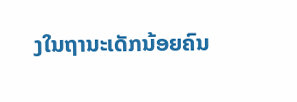ງໃນຖານະເດັກນ້ອຍຄົນ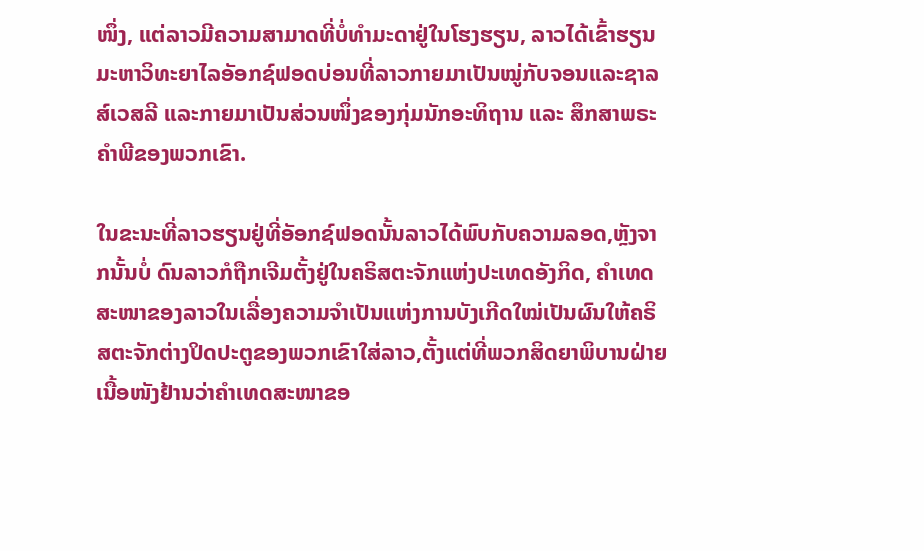ໜຶ່ງ, ແຕ່ລາວມີຄວາມສາມາດທີ່ບໍ່ທໍາມະດາຢູ່ໃນໂຮງຮຽນ, ລາວໄດ້ເຂົ້າຮຽນມະຫາວິທະຍາໄລອັອກຊ໌ຟອດບ່ອນທີ່ລາວກາຍມາເປັນໝູ່ກັບຈອນແລະຊາລສ໌ເວສລີ ແລະກາຍມາເປັນສ່ວນໜຶ່ງຂອງກຸ່ມນັກອະທິຖານ ແລະ ສຶກສາພຣະຄໍາພີຂອງພວກເຂົາ.

ໃນຂະນະທີ່ລາວຮຽນຢູ່ທີ່ອັອກຊ໌ຟອດນັ້ນລາວໄດ້ພົບກັບຄວາມລອດ,ຫຼັງຈາກນັ້ນບໍ່ ດົນລາວກໍຖືກເຈີມຕັ້ງຢູ່ໃນຄຣິສຕະຈັກແຫ່ງປະເທດອັງກິດ, ຄໍາເທດສະໜາຂອງລາວໃນເລື່ອງຄວາມຈໍາເປັນແຫ່ງການບັງເກີດໃໝ່ເປັນຜົນໃຫ້ຄຣິສຕະຈັກຕ່າງປິດປະຕູຂອງພວກເຂົາໃສ່ລາວ,ຕັ້ງແຕ່ທີ່ພວກສິດຍາພິບານຝ່າຍເນື້ອໜັງຢ້ານວ່າຄໍາເທດສະໜາຂອ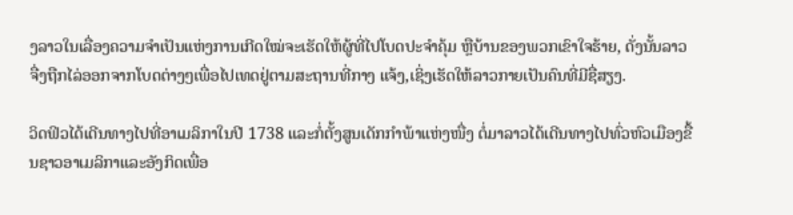ງລາວໃນເລື່ອງຄວາມຈໍາເປັນແຫ່ງການເກີດໃໝ່ຈະເຮັດໃຫ້ຜູ້ທີ່ໄປໂບດປະຈໍາຄຸ້ມ ຫຼືບ້ານຂອງພວກເຂົາໃຈຮ້າຍ, ດັ່ງນັ້ນລາວຈື່ງຖືກໄລ່ອອກຈາກໂບດຕ່າງໆເພື່ອໄປເທດຢູ່ຕາມສະຖານທີ່ກາງ ແຈ້ງ,ເຊິ່ງເຮັດໃຫ້ລາວກາຍເປັນຄົນທີ່ມີຊື່ສຽງ.

ວິດຟິວໄດ້ເດີນທາງໄປທີ່ອາເມລິກາໃນປີ 1738 ແລະກໍ່ຕັ້ງສູນເດັກກໍາພ້າແຫ່ງໜື່ງ ຕໍ່ມາລາວໄດ້ເດີນທາງໄປທົ່ວຫົວເມືອງຂື້ນຊາວອາເມລິກາແລະອັງກິດເພື່ອ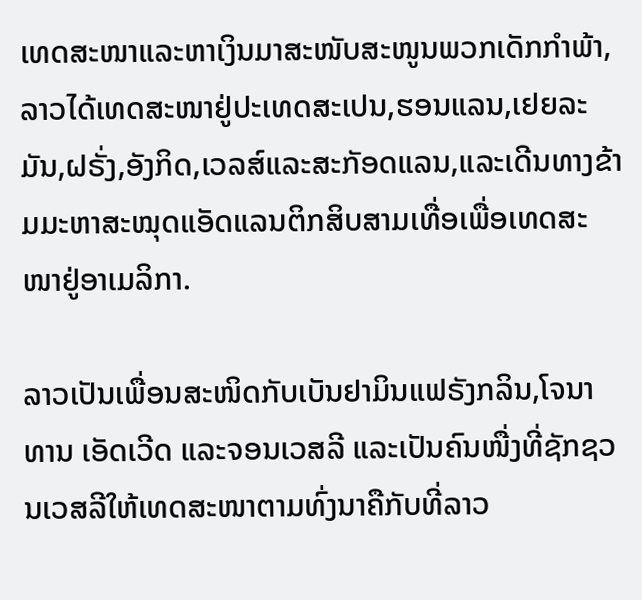ເທດສະໜາແລະຫາເງິນມາສະໜັບສະໜູນພວກເດັກກໍາພ້າ, ລາວໄດ້ເທດສະໜາຢູ່ປະເທດສະເປນ,ຮອນແລນ,ເຢຍລະມັນ,ຝຣັ່ງ,ອັງກິດ,ເວລສ໌ແລະສະກັອດແລນ,ແລະເດີນທາງຂ້າມມະຫາສະໝຸດແອັດແລນຕິກສິບສາມເທື່ອເພື່ອເທດສະໜາຢູ່ອາເມລິກາ.

ລາວເປັນເພື່ອນສະໜິດກັບເບັນຢາມິນແຟຣັງກລິນ,ໂຈນາທານ ເອັດເວີດ ແລະຈອນເວສລີ ແລະເປັນຄົນໜື່ງທີ່ຊັກຊວນເວສລີໃຫ້ເທດສະໜາຕາມທົ່ງນາຄືກັບທີ່ລາວ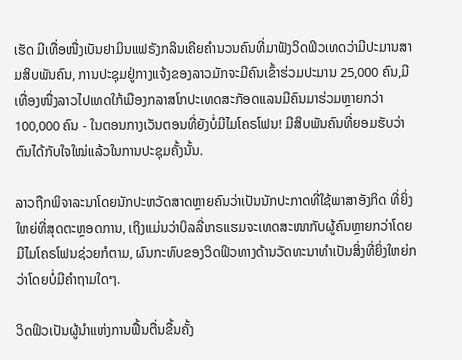ເຮັດ ມີເທື່ອໜື່ງເບັນຢາມິນແຟຣັງກລິນເຄີຍຄໍານວນຄົນທີ່ມາຟັງວິດຟິວເທດວ່າມີປະມານສາມສິບພັນຄົນ, ການປະຊຸມຢູ່ກາງແຈ້ງຂອງລາວມັກຈະມີຄົນເຂົ້າຮ່ວມປະມານ 25,000 ຄົນ,ມີເທື່ອງໜື່ງລາວໄປເທດໃກ້ເມືອງກລາສໂກປະເທດສະກັອດແລນມີຄົນມາຮ່ວມຫຼາຍກວ່າ 100,000 ຄົນ - ໃນຕອນກາງເວັນຕອນທີ່ຍັງບໍ່ມີໄມໂຄຣໂຟນ! ມີສິບພັນຄົນທີ່ຍອມຮັບວ່າຕົນໄດ້ກັບໃຈໃໝ່ແລ້ວໃນການປະຊຸມຄັ້ງນັ້ນ.

ລາວຖືກພິຈາລະນາໂດຍນັກປະຫວັດສາດຫຼາຍຄົນວ່າເປັນນັກປະກາດທີ່ໃຊ້ພາສາອັງກິດ ທີ່ຍິ່ງໃຫຍ່ທີ່ສຸດຕະຫຼອດການ, ເຖິງແມ່ນວ່າບິລລີ່ເກຣແຮມຈະເທດສະໜາກັບຜູ້ຄົນຫຼາຍກວ່າໂດຍມີໄມໂຄຣໂຟນຊ່ວຍກໍຕາມ, ຜົນກະທົບຂອງວິດຟິວທາງດ້ານວັດທະນາທໍາເປັນສິ່ງທີ່ຍິ່ງໃຫຍ່ກວ່າໂດຍບໍ່ມີຄໍາຖາມໃດໆ.

ວິດຟິວເປັນຜູ້ນໍາແຫ່ງການຟື້ນຕື່ນຂື້ນຄັ້ງ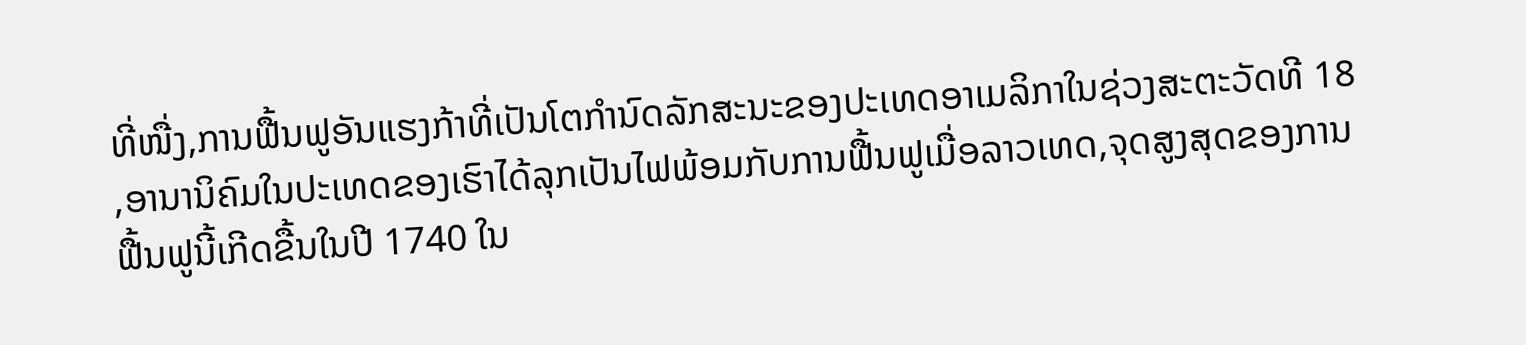ທີ່ໜື່ງ,ການຟື້ນຟູອັນແຮງກ້າທີ່ເປັນໂຕກໍານົດລັກສະນະຂອງປະເທດອາເມລິກາໃນຊ່ວງສະຕະວັດທີ 18 ,ອານານິຄົມໃນປະເທດຂອງເຮົາໄດ້ລຸກເປັນໄຟພ້ອມກັບການຟື້ນຟູເມື່ອລາວເທດ,ຈຸດສູງສຸດຂອງການຟື້ນຟູນີ້ເກີດຂື້ນໃນປີ 1740 ໃນ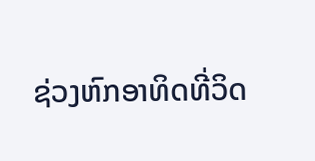ຊ່ວງຫົກອາທິດທີ່ວິດ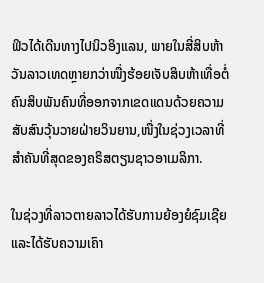ຟິວໄດ້ເດີນທາງໄປນິວອິງແລນ, ພາຍໃນສີ່ສິບຫ້າວັນລາວເທດຫຼາຍກວ່າໜື່ງຮ້ອຍເຈັບສິບຫ້າເທື່ອຕໍ່ຄົນສິບພັນຄົນທີ່ອອກຈາກເຂດແດນດ້ວຍຄວາມສັບສົນວຸ້ນວາຍຝ່າຍວິນຍານ,ໜື່ງໃນຊ່ວງເວລາທີ່ສໍາຄັນທີ່ສຸດຂອງຄຣິສຕຽນຊາວອາເມລິກາ.

ໃນຊ່ວງທີ່ລາວຕາຍລາວໄດ້ຮັບການຍ້ອງຍໍຊົມເຊີຍແລະໄດ້ຮັບຄວາມເຄົາ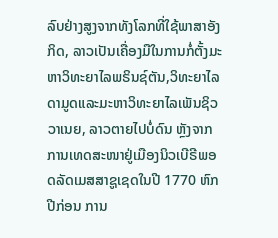ລົບຢ່າງສູງຈາກທັງໂລກທີ່ໃຊ້ພາສາອັງກິດ, ລາວເປັນເຄື່ອງມືໃນການກໍ່ຕັ້ງມະຫາວິທະຍາໄລພຣິນຊ໌ຕັນ,ວິທະຍາໄລດາມູດແລະມະຫາວິທະຍາໄລເພັນຊິວວາເນຍ, ລາວຕາຍໄປບໍ່ດົນ ຫຼັງຈາກການເທດສະໜາຢູ່ເມືອງນິວເບີຣີພອດລັດເມສສາຊູເຊດໃນປີ 1770 ຫົກປີກ່ອນ ການ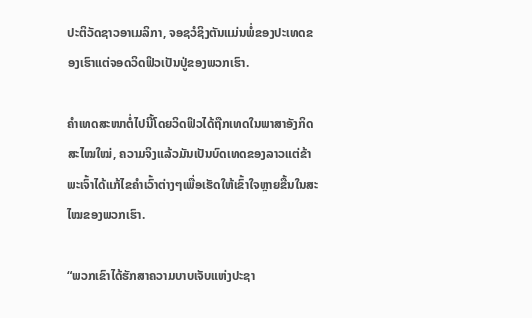ປະຕິວັດຊາວອາເມລິກາ, ຈອຊວໍຊິງຕັນແມ່ນພໍ່ຂອງປະເທດຂອງເຮົາແຕ່ຈອດວິດຟິວເປັນປູ່ຂອງພວກເຮົາ.

ຄໍາເທດສະໜາຕໍ່ໄປນີ້ໂດຍວິດຟິວໄດ້ຖືກເທດໃນພາສາອັງກິດສະໄໝໃໝ່, ຄວາມຈິງແລ້ວມັນເປັນບົດເທດຂອງລາວແຕ່ຂ້າພະເຈົ້າໄດ້ແກ້ໄຂຄໍາເວົ້າຕ່າງໆເພື່ອເຮັດໃຫ້ເຂົ້າໃຈຫຼາຍຂື້ນໃນສະໄໝຂອງພວກເຮົາ.

“ພວກເຂົາໄດ້ຮັກສາຄວາມບາບເຈັບແຫ່ງປະຊາ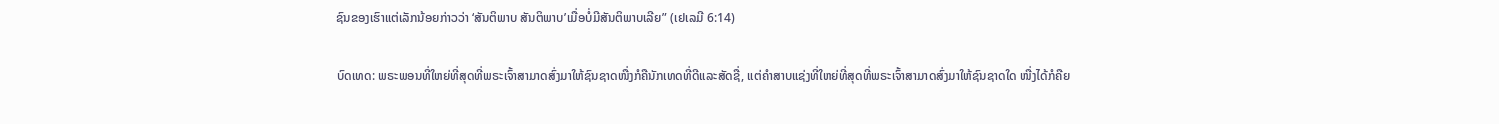ຊົນຂອງເຮົາແຕ່ເລັກນ້ອຍກ່າວວ່າ ‘ສັນຕິພາບ ສັນຕິພາບ’ເມື່ອບໍ່ມີສັນຕິພາບເລີຍ” (ເຢເລມີ 6:14)

ບົດເທດ: ພຣະພອນທີ່ໃຫຍ່ທີ່ສຸດທີ່ພຣະເຈົ້າສາມາດສົ່ງມາໃຫ້ຊົນຊາດໜື່ງກໍຄືນັກເທດທີ່ດີແລະສັດຊື່, ແຕ່ຄໍາສາບແຊ່ງທີ່ໃຫຍ່ທີ່ສຸດທີ່ພຣະເຈົ້າສາມາດສົ່ງມາໃຫ້ຊົນຊາດໃດ ໜື່ງໄດ້ກໍຄືຍ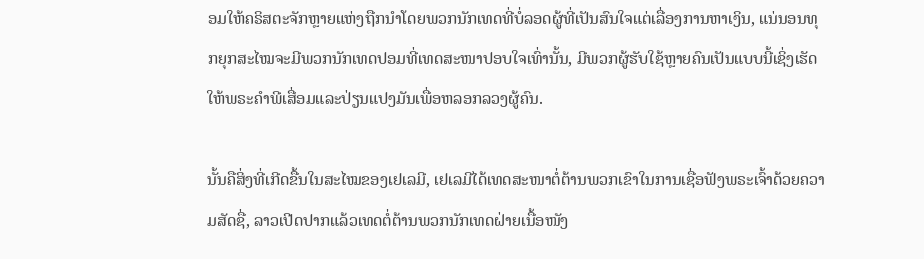ອມໃຫ້ຄຣິສຕະຈັກຫຼາຍແຫ່ງຖືກນໍາໂດຍພວກນັກເທດທີ່ບໍ່ລອດຜູ້ທີ່ເປັນສົນໃຈແຕ່ເລື່ອງການຫາເງິນ, ແນ່ນອນທຸກຍຸກສະໄໝຈະມີພວກນັກເທດປອມທີ່ເທດສະໜາປອບໃຈເທົ່ານັ້ນ, ມີພວກຜູ້ຮັບໃຊ້ຫຼາຍຄົນເປັນແບບນີ້ເຊິ່ງເຮັດໃຫ້ພຣະຄໍາພີເສື່ອມແລະປ່ຽນແປງມັນເພື່ອຫລອກລວງຜູ້ຄົນ.

ນັ້ນຄືສິ່ງທີ່ເກີດຂື້ນໃນສະໄໝຂອງເຢເລມີ, ເຢເລມີໄດ້ເທດສະໜາຕໍ່ຕ້ານພວກເຂົາໃນການເຊື່ອຟັງພຣະເຈົ້າດ້ວຍຄວາມສັດຊື່, ລາວເປີດປາກແລ້ວເທດຕໍ່ຕ້ານພວກນັກເທດຝ່າຍເນື້ອໜັງ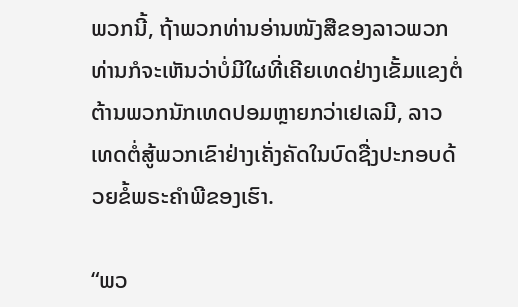ພວກນີ້, ຖ້າພວກທ່ານອ່ານໜັງສືຂອງລາວພວກທ່ານກໍຈະເຫັນວ່າບໍ່ມີໃຜທີ່ເຄີຍເທດຢ່າງເຂັ້ມແຂງຕໍ່ຕ້ານພວກນັກເທດປອມຫຼາຍກວ່າເຢເລມີ, ລາວເທດຕໍ່ສູ້ພວກເຂົາຢ່າງເຄັ່ງຄັດໃນບົດຊື່ງປະກອບດ້ວຍຂໍ້ພຣະຄໍາພີຂອງເຮົາ.

“ພວ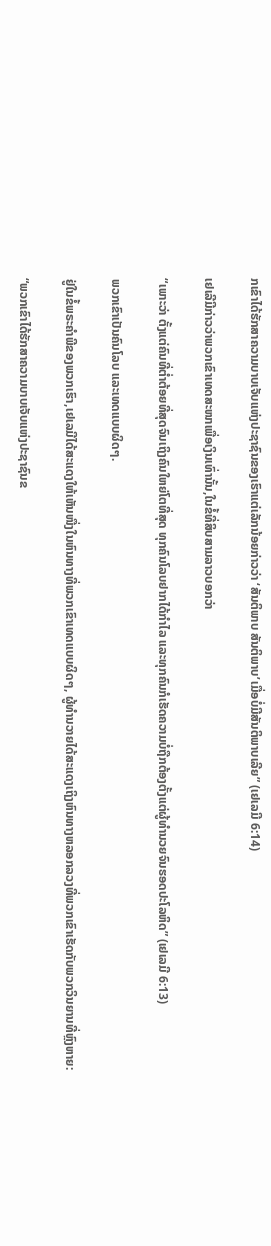ກເຂົາໄດ້ຮັກສາຄວາມບາບເຈັບແຫ່ງປະຊາຊົນຂອງເຮົາແຕ່ເລັກນ້ອຍກ່າວວ່າ ‘ສັນຕິພາບ ສັນຕິພາບ’ເມື່ອບໍ່ມີສັນຕິພາບເລີຍ” (ເຢເລມີ 6:14)

ເຢເລີມີກ່າວວ່າພວກເຂົາເທດສະໜາເພື່ອເງິນເທົ່ານັ້ນ,ໃນຂໍ້ທີ່ສິບສາມລາວບອກວ່າ

“ເພາະວ່າ ຕັ້ງແຕ່ຄົນທີ່ຕໍ່າຕ້ອຍທີ່ສຸດຈົນເຖິງຄົນໃຫຍ່ໂຕທີ່ສຸດ ທຸກຄົນໂລບຢາກໄດ້ກໍາໄລ ແລະທຸກຄົນກໍເຮັດຄວາມບໍ່ຖືກຕ້ອງຕັ້ງແຕ່ຜູ້ທໍານວຍຈົນຮອດປະໂລຫິດ” (ເຢເລມີ 6:13)

ພວກເຂົາເປັນຄົນໂລບ ແລະເທດແບບຜິດໆ.

ຢູ່ໃນຂໍ້ພຣະຄໍາພີຂອງພວກເຮົາ,ເຢເລມີໄດ້ສະແດງໃຫ້ເຫັນໜື່ງໃນຫົນທາງທີ່ພວກເຂົາເທດແບບຜິດໆ, ຜູ້ທໍານວາຍໄດ້ສະແດງເຖິງຫົນທາງຫລອກລວງທີ່ພວກເຂົາເຮັດກັບພວກວິນຍານທີ່ຫຼົງຫາຍ:

“ພວກເຂົາໄດ້ຮັກສາຄວາມບາບເຈັບແຫ່ງປະຊາຊົນຂ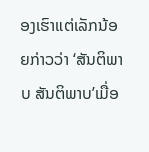ອງເຮົາແຕ່ເລັກນ້ອຍກ່າວວ່າ ‘ສັນຕິພາບ ສັນຕິພາບ’ເມື່ອ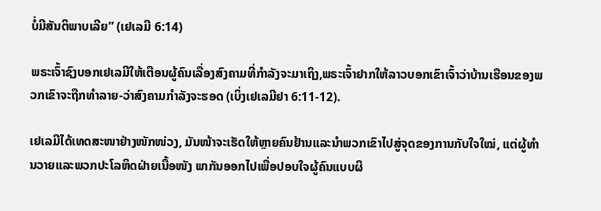ບໍ່ມີສັນຕິພາບເລີຍ” (ເຢເລມີ 6:14)

ພຣະເຈົ້າຊົງບອກເຢເລມີໃຫ້ເຕືອນຜູ້ຄົນເລື່ອງສົງຄາມທີ່ກໍາລັງຈະມາເຖິງ,ພຣະເຈົ້າຢາກໃຫ້ລາວບອກເຂົາເຈົ້າວ່າບ້ານເຮືອນຂອງພວກເຂົາຈະຖືກທໍາລາຍ-ວ່າສົງຄາມກໍາລັງຈະຮອດ (ເບິ່ງເຢເລມີຢາ 6:11-12).

ເຢເລມີໄດ້ເທດສະໜາຢ່າງໜັກໜ່ວງ, ມັນໜ້າຈະເຮັດໃຫ້ຫຼາຍຄົນຢ້ານແລະນໍາພວກເຂົາໄປສູ່ຈຸດຂອງການກັບໃຈໃໝ່, ແຕ່ຜູ້ທໍານວາຍແລະພວກປະໂລຫິດຝ່າຍເນື້ອໜັງ ພາກັນອອກໄປເພື່ອປອບໃຈຜູ້ຄົນແບບຜິ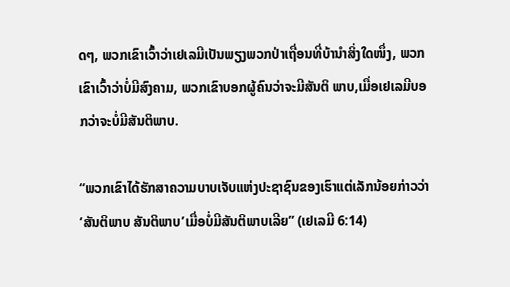ດໆ, ພວກເຂົາເວົ້າວ່າເຢເລມີເປັນພຽງພວກປ່າເຖື່ອນທີ່ບ້ານໍາສິ່ງໃດໜຶ່ງ, ພວກເຂົາເວົ້າວ່າບໍ່ມີສົງຄາມ, ພວກເຂົາບອກຜູ້ຄົນວ່າຈະມີສັນຕິ ພາບ,ເມື່ອເຢເລມີບອກວ່າຈະບໍ່ມີສັນຕິພາບ.

“ພວກເຂົາໄດ້ຮັກສາຄວາມບາບເຈັບແຫ່ງປະຊາຊົນຂອງເຮົາແຕ່ເລັກນ້ອຍກ່າວວ່າ ‘ສັນຕິພາບ ສັນຕິພາບ’ເມື່ອບໍ່ມີສັນຕິພາບເລີຍ” (ເຢເລມີ 6:14)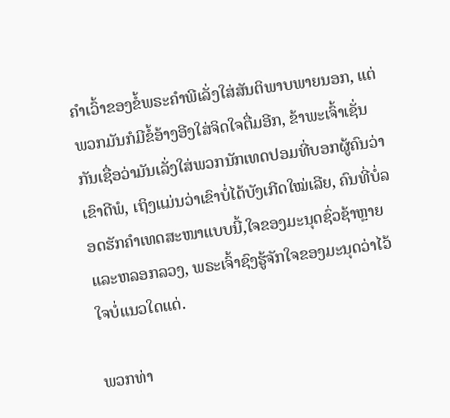ຄໍາເວົ້າຂອງຂໍ້ພຣະຄໍາພີເລັ່ງໃສ່ສັນຕິພາບພາຍນອກ, ແຕ່ພວກມັນກໍມີຂໍ້ອ້າງອີງໃສ່ຈິດໃຈຕື່ມອີກ, ຂ້າພະເຈົ້າເຊັ່ນກັນເຊື່ອວ່າມັນເລັ່ງໃສ່ພວກນັກເທດປອມທີ່ບອກຜູ້ຄົນວ່າເຂົາດີພໍ, ເຖິງແມ່ນວ່າເຂົາບໍ່ໄດ້ບັງເກີດໃໝ່ເລີຍ, ຄົນທີ່ບໍ່ລອດຮັກຄໍາເທດສະໜາແບບນີ້,ໃຈຂອງມະນຸດຊົ່ວຊ້າຫຼາຍ ແລະຫລອກລວງ, ພຣະເຈົ້າຊົງຮູ້ຈັກໃຈຂອງມະນຸດວ່າໄວ້ໃຈບໍ່ແນວໃດແດ່.

ພວກທ່າ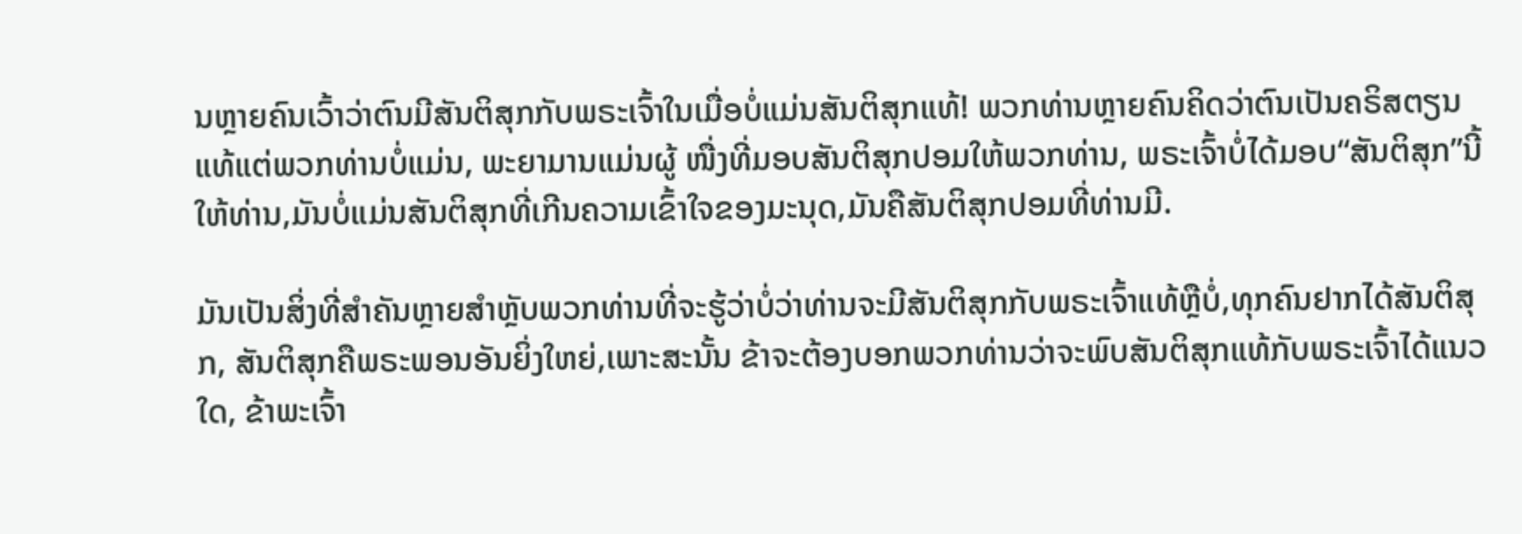ນຫຼາຍຄົນເວົ້າວ່າຕົນມີສັນຕິສຸກກັບພຣະເຈົ້າໃນເມື່ອບໍ່ແມ່ນສັນຕິສຸກແທ້! ພວກທ່ານຫຼາຍຄົນຄິດວ່າຕົນເປັນຄຣິສຕຽນແທ້ແຕ່ພວກທ່ານບໍ່ແມ່ນ, ພະຍາມານແມ່ນຜູ້ ໜື່ງທີ່ມອບສັນຕິສຸກປອມໃຫ້ພວກທ່ານ, ພຣະເຈົ້າບໍ່ໄດ້ມອບ“ສັນຕິສຸກ”ນີ້ໃຫ້ທ່ານ,ມັນບໍ່ແມ່ນສັນຕິສຸກທີ່ເກີນຄວາມເຂົ້າໃຈຂອງມະນຸດ,ມັນຄືສັນຕິສຸກປອມທີ່ທ່ານມີ.

ມັນເປັນສິ່ງທີ່ສໍາຄັນຫຼາຍສໍາຫຼັບພວກທ່ານທີ່ຈະຮູ້ວ່າບໍ່ວ່າທ່ານຈະມີສັນຕິສຸກກັບພຣະເຈົ້າແທ້ຫຼືບໍ່,ທຸກຄົນຢາກໄດ້ສັນຕິສຸກ, ສັນຕິສຸກຄືພຣະພອນອັນຍິ່ງໃຫຍ່,ເພາະສະນັ້ນ ຂ້າຈະຕ້ອງບອກພວກທ່ານວ່າຈະພົບສັນຕິສຸກແທ້ກັບພຣະເຈົ້າໄດ້ແນວໃດ, ຂ້າພະເຈົ້າ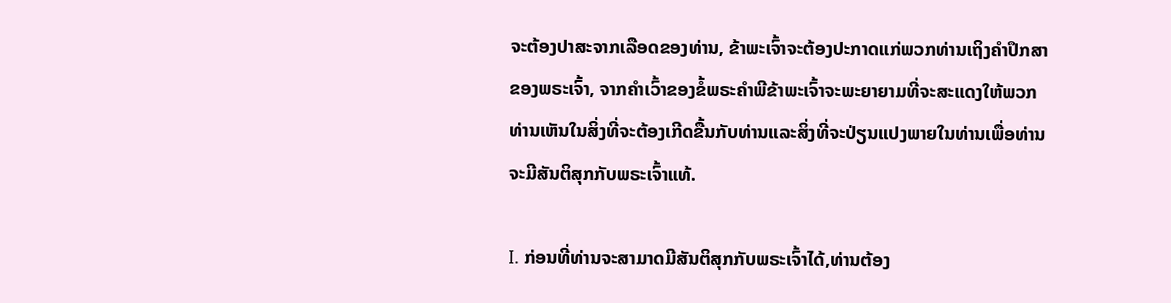ຈະຕ້ອງປາສະຈາກເລືອດຂອງທ່ານ, ຂ້າພະເຈົ້າຈະຕ້ອງປະກາດແກ່ພວກທ່ານເຖິງຄໍາປຶກສາຂອງພຣະເຈົ້າ, ຈາກຄໍາເວົ້າຂອງຂໍ້ພຣະຄໍາພີຂ້າພະເຈົ້າຈະພະຍາຍາມທີ່ຈະສະແດງໃຫ້ພວກທ່ານເຫັນໃນສິ່ງທີ່ຈະຕ້ອງເກີດຂື້ນກັບທ່ານແລະສິ່ງທີ່ຈະປ່ຽນແປງພາຍໃນທ່ານເພື່ອທ່ານຈະມີສັນຕິສຸກກັບພຣະເຈົ້າແທ້.

I. ກ່ອນທີ່ທ່ານຈະສາມາດມີສັນຕິສຸກກັບພຣະເຈົ້າໄດ້,ທ່ານຕ້ອງ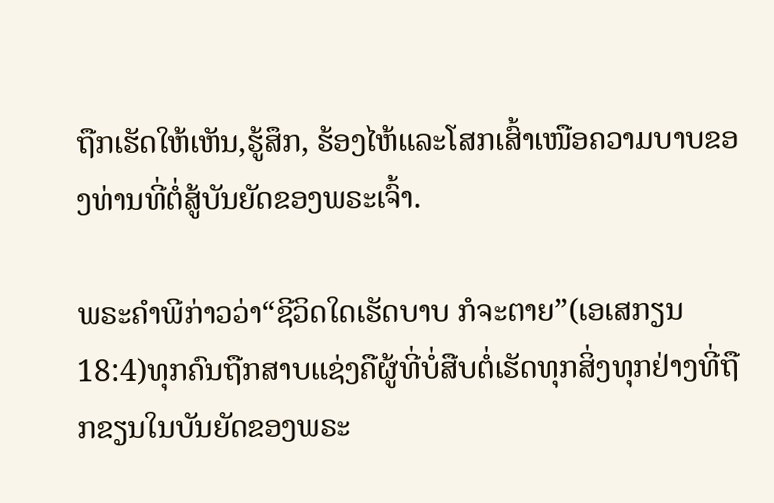ຖືກເຮັດໃຫ້ເຫັນ,ຮູ້ສຶກ, ຮ້ອງໄຫ້ແລະໂສກເສົ້າເໜືອຄວາມບາບຂອງທ່ານທີ່ຕໍ່ສູ້ບັນຍັດຂອງພຣະເຈົ້າ.

ພຣະຄໍາພີກ່າວວ່າ“ຊີວິດໃດເຮັດບາບ ກໍຈະຕາຍ”(ເອເສກຽນ 18:4)ທຸກຄົນຖືກສາບແຊ່ງຄືຜູ້ທີ່ບໍ່ສືບຕໍ່ເຮັດທຸກສິ່ງທຸກຢ່າງທີ່ຖືກຂຽນໃນບັນຍັດຂອງພຣະ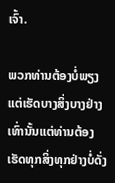ເຈົ້າ.

ພວກທ່ານຕ້ອງບໍ່ພຽງແຕ່ເຮັດບາງສິ່ງບາງຢ່າງເທົ່ານັ້ນແຕ່ທ່ານຕ້ອງເຮັດທຸກສິ່ງທຸກຢ່າງບໍ່ດັ່ງ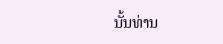ນັ້ນທ່ານ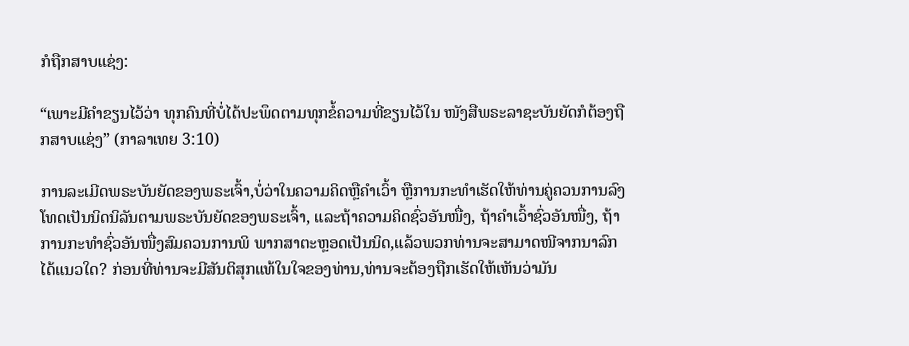ກໍຖືກສາບແຊ່ງ:

“ເພາະມີຄໍາຂຽນໄວ້ວ່າ ທຸກຄົນທີ່ບໍ່ໄດ້ປະພຶດຕາມທຸກຂໍ້ຄວາມທີ່ຂຽນໄວ້ໃນ ໜັງສືພຣະລາຊະບັນຍັດກໍຕ້ອງຖືກສາບແຊ່ງ” (ກາລາເທຍ 3:10)

ການລະເມີດພຣະບັນຍັດຂອງພຣະເຈົ້າ,ບໍ່ວ່າໃນຄວາມຄິດຫຼືຄໍາເວົ້າ ຫຼືການກະທໍາເຮັດໃຫ້ທ່ານຄູ່ຄວນການລົງໂທດເປັນນິດນິລັນຕາມພຣະບັນຍັດຂອງພຣະເຈົ້າ, ແລະຖ້າຄວາມຄິດຊົ່ວອັນໜື່ງ, ຖ້າຄໍາເວົ້າຊົ່ວອັນໜື່ງ, ຖ້າການກະທໍາຊົ່ວອັນໜື່ງສົມຄວນການພິ ພາກສາຕະຫຼອດເປັນນິດ,ແລ້ວພວກທ່ານຈະສາມາດໜີຈາກນາລົກໄດ້ແນວໃດ? ກ່ອນທີ່ທ່ານຈະມີສັນຕິສຸກແທ້ໃນໃຈຂອງທ່ານ,ທ່ານຈະຕ້ອງຖືກເຮັດໃຫ້ເຫັນວ່າມັນ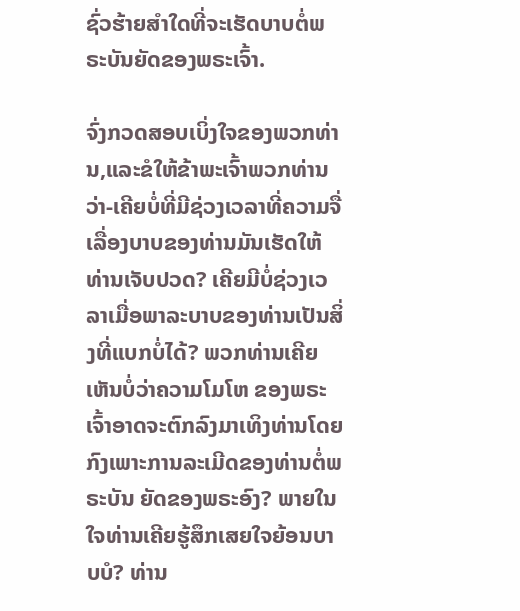ຊົ່ວຮ້າຍສໍາໃດທີ່ຈະເຮັດບາບຕໍ່ພຣະບັນຍັດຂອງພຣະເຈົ້າ.

ຈົ່ງກວດສອບເບິ່ງໃຈຂອງພວກທ່ານ,ແລະຂໍໃຫ້ຂ້າພະເຈົ້າພວກທ່ານວ່າ-ເຄີຍບໍ່ທີ່ມີຊ່ວງເວລາທີ່ຄວາມຈື່ເລື່ອງບາບຂອງທ່ານມັນເຮັດໃຫ້ທ່ານເຈັບປວດ? ເຄີຍມີບໍ່ຊ່ວງເວລາເມື່ອພາລະບາບຂອງທ່ານເປັນສິ່ງທີ່ແບກບໍ່ໄດ້? ພວກທ່ານເຄີຍເຫັນບໍ່ວ່າຄວາມໂມໂຫ ຂອງພຣະເຈົ້າອາດຈະຕົກລົງມາເທິງທ່ານໂດຍກົງເພາະການລະເມີດຂອງທ່ານຕໍ່ພຣະບັນ ຍັດຂອງພຣະອົງ? ພາຍໃນໃຈທ່ານເຄີຍຮູ້ສຶກເສຍໃຈຍ້ອນບາບບໍ? ທ່ານ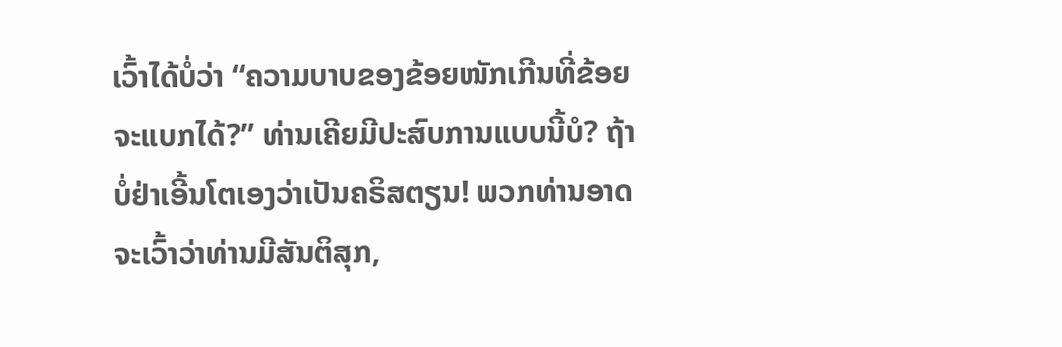ເວົ້າໄດ້ບໍ່ວ່າ “ຄວາມບາບຂອງຂ້ອຍໜັກເກີນທີ່ຂ້ອຍຈະແບກໄດ້?” ທ່ານເຄີຍມີປະສົບການແບບນີ້ບໍ? ຖ້າບໍ່ຢ່າເອີ້ນໂຕເອງວ່າເປັນຄຣິສຕຽນ! ພວກທ່ານອາດຈະເວົ້າວ່າທ່ານມີສັນຕິສຸກ,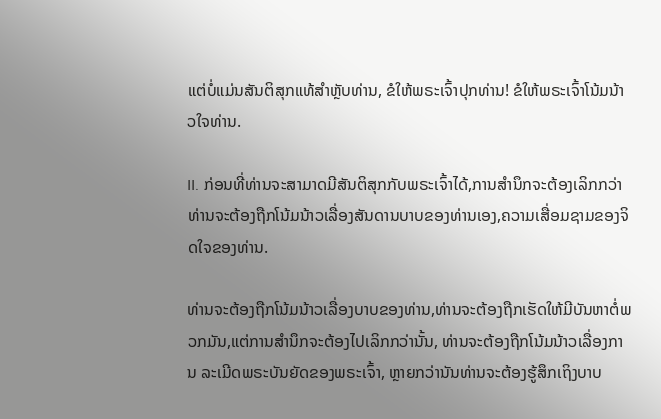ແຕ່ບໍ່ແມ່ນສັນຕິສຸກແທ້ສໍາຫຼັບທ່ານ, ຂໍໃຫ້ພຣະເຈົ້າປຸກທ່ານ! ຂໍໃຫ້ພຣະເຈົ້າໂນ້ມນ້າວໃຈທ່ານ.

II. ກ່ອນທີ່ທ່ານຈະສາມາດມີສັນຕິສຸກກັບພຣະເຈົ້າໄດ້,ການສໍານຶກຈະຕ້ອງເລິກກວ່າ ທ່ານຈະຕ້ອງຖືກໂນ້ມນ້າວເລື່ອງສັນດານບາບຂອງທ່ານເອງ,ຄວາມເສື່ອມຊາມຂອງຈິດໃຈຂອງທ່ານ.

ທ່ານຈະຕ້ອງຖືກໂນ້ມນ້າວເລື່ອງບາບຂອງທ່ານ,ທ່ານຈະຕ້ອງຖືກເຮັດໃຫ້ມີບັນຫາຕໍ່ພວກມັນ,ແຕ່ການສໍານຶກຈະຕ້ອງໄປເລິກກວ່ານັ້ນ, ທ່ານຈະຕ້ອງຖືກໂນ້ມນ້າວເລື່ອງການ ລະເມີດພຣະບັນຍັດຂອງພຣະເຈົ້າ, ຫຼາຍກວ່ານັນທ່ານຈະຕ້ອງຮູ້ສຶກເຖິງບາບ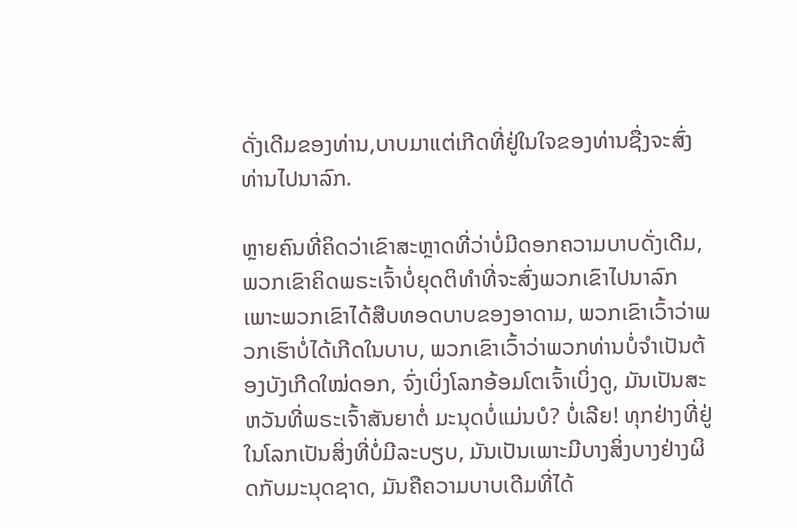ດັ່ງເດີມຂອງທ່ານ,ບາບມາແຕ່ເກີດທີ່ຢູ່ໃນໃຈຂອງທ່ານຊື່ງຈະສົ່ງທ່ານໄປນາລົກ.

ຫຼາຍຄົນທີ່ຄິດວ່າເຂົາສະຫຼາດທີ່ວ່າບໍ່ມີດອກຄວາມບາບດັ່ງເດີມ, ພວກເຂົາຄິດພຣະເຈົ້າບໍ່ຍຸດຕິທໍາທີ່ຈະສົ່ງພວກເຂົາໄປນາລົກເພາະພວກເຂົາໄດ້ສືບທອດບາບຂອງອາດາມ, ພວກເຂົາເວົ້າວ່າພວກເຮົາບໍ່ໄດ້ເກີດໃນບາບ, ພວກເຂົາເວົ້າວ່າພວກທ່ານບໍ່ຈໍາເປັນຕ້ອງບັງເກີດໃໝ່ດອກ, ຈົ່ງເບິ່ງໂລກອ້ອມໂຕເຈົ້າເບິ່ງດູ, ມັນເປັນສະຫວັນທີ່ພຣະເຈົ້າສັນຍາຕໍ່ ມະນຸດບໍ່ແມ່ນບໍ? ບໍ່ເລີຍ! ທຸກຢ່າງທີ່ຢູ່ໃນໂລກເປັນສິ່ງທີ່ບໍ່ມີລະບຽບ, ມັນເປັນເພາະມີບາງສິ່ງບາງຢ່າງຜິດກັບມະນຸດຊາດ, ມັນຄືຄວາມບາບເດີມທີ່ໄດ້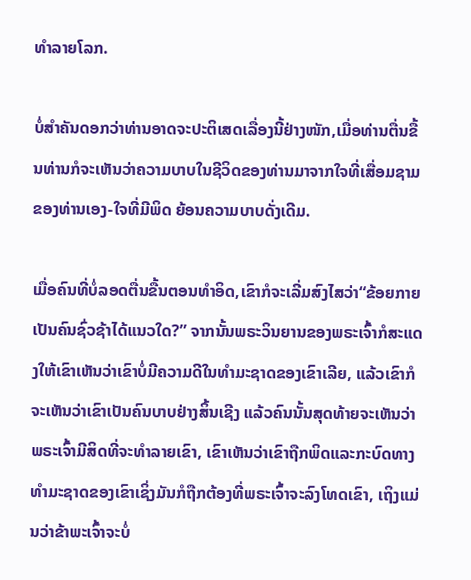ທໍາລາຍໂລກ.

ບໍ່ສໍາຄັນດອກວ່າທ່ານອາດຈະປະຕິເສດເລື່ອງນີ້ຢ່າງໜັກ,ເມື່ອທ່ານຕື່ນຂື້ນທ່ານກໍຈະເຫັນວ່າຄວາມບາບໃນຊີວິດຂອງທ່ານມາຈາກໃຈທີ່ເສື່ອມຊາມຂອງທ່ານເອງ-ໃຈທີ່ມີພິດ ຍ້ອນຄວາມບາບດັ່ງເດີມ.

ເມື່ອຄົນທີ່ບໍ່ລອດຕື່ນຂື້ນຕອນທໍາອິດ,ເຂົາກໍຈະເລີ່ມສົງໄສວ່າ“ຂ້ອຍກາຍເປັນຄົນຊົ່ວຊ້າໄດ້ແນວໃດ?” ຈາກນັ້ນພຣະວິນຍານຂອງພຣະເຈົ້າກໍສະແດງໃຫ້ເຂົາເຫັນວ່າເຂົາບໍ່ມີຄວາມດີໃນທໍາມະຊາດຂອງເຂົາເລີຍ, ແລ້ວເຂົາກໍຈະເຫັນວ່າເຂົາເປັນຄົນບາບຢ່າງສິ້ນເຊີງ ແລ້ວຄົນນັ້ນສຸດທ້າຍຈະເຫັນວ່າພຣະເຈົ້າມີສິດທີ່ຈະທໍາລາຍເຂົາ, ເຂົາເຫັນວ່າເຂົາຖືກພິດແລະກະບົດທາງທໍາມະຊາດຂອງເຂົາເຊິ່ງມັນກໍຖືກຕ້ອງທີ່ພຣະເຈົ້າຈະລົງໂທດເຂົາ, ເຖິງແມ່ນວ່າຂ້າພະເຈົ້າຈະບໍ່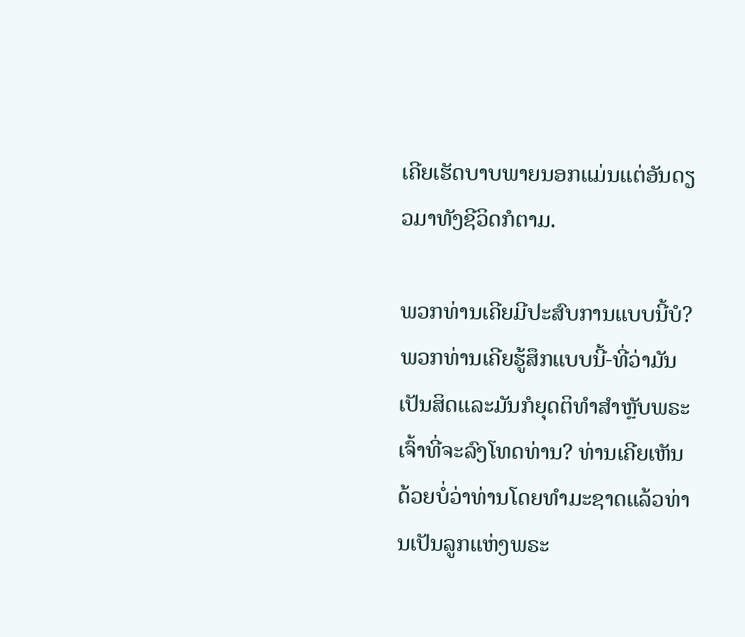ເຄີຍເຮັດບາບພາຍນອກແມ່ນແຕ່ອັນດຽວມາທັງຊີວິດກໍຕາມ.

ພວກທ່ານເຄີຍມີປະສົບການແບບນີ້ບໍ? ພວກທ່ານເຄີຍຮູ້ສຶກແບບນີ້-ທີ່ວ່າມັນເປັນສິດແລະມັນກໍຍຸດຕິທໍາສໍາຫຼັບພຣະເຈົ້າທີ່ຈະລົງໂທດທ່ານ? ທ່ານເຄີຍເຫັນດ້ວຍບໍ່ວ່າທ່ານໂດຍທໍາມະຊາດແລ້ວທ່ານເປັນລູກແຫ່ງພຣະ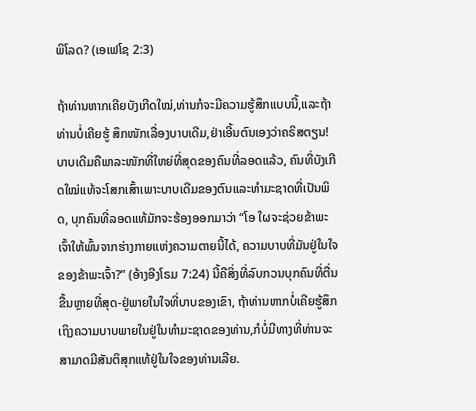ພິໂລດ? (ເອເຟໂຊ 2:3)

ຖ້າທ່ານຫາກເຄີຍບັງເກີດໃໝ່,ທ່ານກໍຈະມີຄວາມຮູ້ສຶກແບບນີ້,ແລະຖ້າທ່ານບໍ່ເຄີຍຮູ້ ສຶກໜັກເລື່ອງບາບເດີມ,ຢ່າເອີ້ນຕົນເອງວ່າຄຣິສຕຽນ! ບາບເດີມຄືພາລະໜັກທີ່ໃຫຍ່ທີ່ສຸດຂອງຄົນທີ່ລອດແລ້ວ, ຄົນທີ່ບັງເກີດໃໝ່ແທ້ຈະໂສກເສົ້າເພາະບາບເດີມຂອງຕົນແລະທໍາມະຊາດທີ່ເປັນພິດ, ບຸກຄົນທີ່ລອດແທ້ມັກຈະຮ້ອງອອກມາວ່າ “ໂອ ໃຜຈະຊ່ວຍຂ້າພະເຈົ້າໃຫ້ພົ້ນຈາກຮ່າງກາຍແຫ່ງຄວາມຕາຍນີ້ໄດ້, ຄວາມບາບທີ່ມັນຢູ່ໃນໃຈຂອງຂ້າພະເຈົ້າ?” (ອ້າງອີງໂຣມ 7:24) ນີ້ຄືສິ່ງທີ່ລົບກວນບຸກຄົນທີ່ຕື່ນຂື້ນຫຼາຍທີ່ສຸດ-ຢູ່ພາຍໃນໃຈທີ່ບາບຂອງເຂົາ, ຖ້າທ່ານຫາກບໍ່ເຄີຍຮູ້ສຶກເຖິງຄວາມບາບພາຍໃນຢູ່ໃນທໍາມະຊາດຂອງທ່ານ,ກໍບໍ່ມີທາງທີ່ທ່ານຈະສາມາດມີສັນຕິສຸກແທ້ຢູ່ໃນໃຈຂອງທ່ານເລີຍ.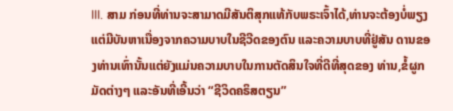III. ສາມ ກ່ອນທີ່ທ່ານຈະສາມາດມີສັນຕິສຸກແທ້ກັບພຣະເຈົ້າໄດ້,ທ່ານຈະຕ້ອງບໍ່ພຽງ ແຕ່ມີບັນຫາເນື່ອງຈາກຄວາມບາບໃນຊີວີດຂອງຕົນ ແລະຄວາມບາບທີ່ຢູ່ສັນ ດານຂອງທ່ານເທົ່ານັ້ນແຕ່ຍັງແມ່ນຄວາມບາບໃນການຕັດສິນໃຈທີ່ດີທີ່ສຸດຂອງ ທ່ານ,ຂໍ້ຜູກມັດຕ່າງໆ ແລະອັນທີ່ເອີ້ນວ່າ “ຊີວິດຄຣິສຕຽນ”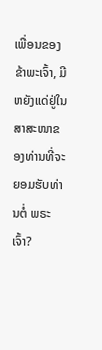ເພື່ອນຂອງຂ້າພະເຈົ້າ, ມີຫຍັງແດ່ຢູ່ໃນສາສະໜາຂອງທ່ານທີ່ຈະຍອມຮັບທ່ານຕໍ່ ພຣະເຈົ້າ?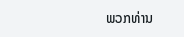ພວກທ່ານ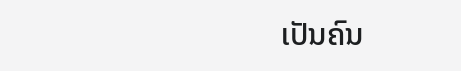ເປັນຄົນ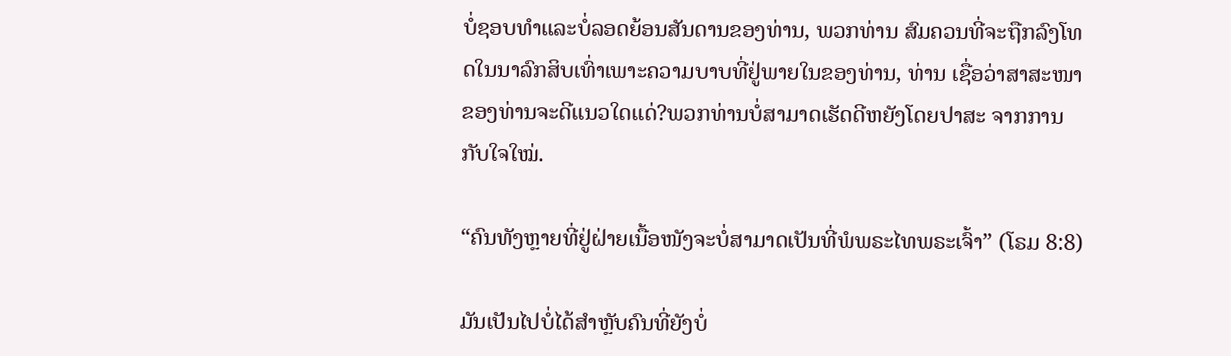ບໍ່ຊອບທໍາແລະບໍ່ລອດຍ້ອນສັນດານຂອງທ່ານ, ພວກທ່ານ ສົມຄວນທີ່ຈະຖືກລົງໂທດໃນນາລົກສິບເທົ່າເພາະຄວາມບາບທີ່ຢູ່ພາຍໃນຂອງທ່ານ, ທ່ານ ເຊື່ອວ່າສາສະໜາຂອງທ່ານຈະດີແນວໃດແດ່?ພວກທ່ານບໍ່ສາມາດເຮັດດີຫຍັງໂດຍປາສະ ຈາກການກັບໃຈໃໝ່.

“ຄົນທັງຫຼາຍທີ່ຢູ່ຝ່າຍເນື້ອໜັງຈະບໍ່ສາມາດເປັນທີ່ພໍພຣະໄທພຣະເຈົ້າ” (ໂຣມ 8:8)

ມັນເປັນໄປບໍ່ໄດ້ສໍາຫຼັບຄົນທີ່ຍັງບໍ່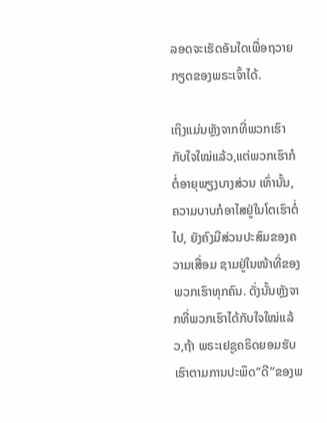ລອດຈະເຮັດອັນໃດເພື່ອຖວາຍກຽດຂອງພຣະເຈົ້າໄດ້.

ເຖິງແມ່ນຫຼັງຈາກທີ່ພວກເຮົາກັບໃຈໃໝ່ແລ້ວ,ແຕ່ພວກເຮົາກໍຕໍ່ອາຍຸພຽງບາງສ່ວນ ເທົ່ານັ້ນ, ຄວາມບາບກໍອາໄສຢູ່ໃນໂຕເຮົາຕໍ່ໄປ, ຍັງຄົງມີສ່ວນປະສົມຂອງຄວາມເສື່ອມ ຊາມຢູ່ໃນໜ້າທີ່ຂອງພວກເຮົາທຸກຄົນ. ດັ່ງນັ້ນຫຼັງຈາກທີ່ພວກເຮົາໄດ້ກັບໃຈໃໝ່ແລ້ວ,ຖ້າ ພຣະເຢຊູຄຣິດຍອມຮັບເຮົາຕາມການປະພຶດ“ດີ”ຂອງພ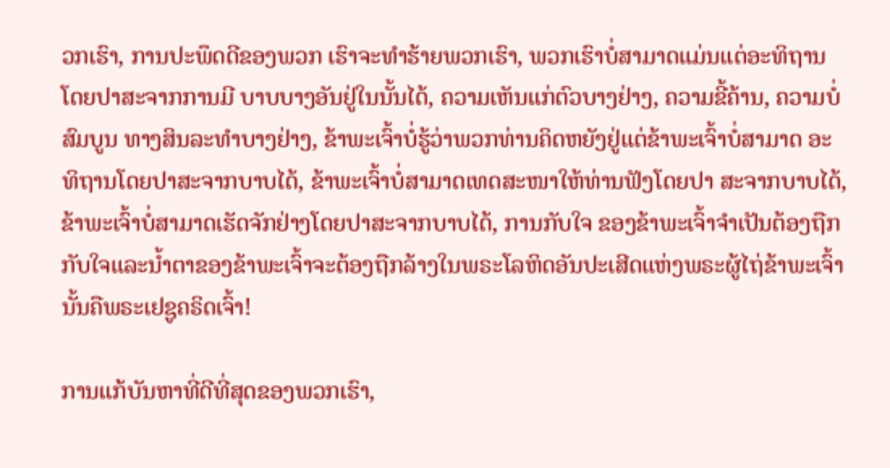ວກເຮົາ, ການປະພຶດດີຂອງພວກ ເຮົາຈະທໍາຮ້າຍພວກເຮົາ, ພວກເຮົາບໍ່ສາມາດແມ່ນແຕ່ອະທິຖານໂດຍປາສະຈາກການມີ ບາບບາງອັນຢູ່ໃນນັ້ນໄດ້, ຄວາມເຫັນແກ່ຕົວບາງຢ່າງ, ຄວາມຂີ້ຄ້ານ, ຄວາມບໍ່ສົມບູນ ທາງສິນລະທໍາບາງຢ່າງ, ຂ້າພະເຈົ້າບໍ່ຮູ້ວ່າພວກທ່ານຄິດຫຍັງຢູ່ແຕ່ຂ້າພະເຈົ້າບໍ່ສາມາດ ອະທິຖານໂດຍປາສະຈາກບາບໄດ້, ຂ້າພະເຈົ້າບໍ່ສາມາດເທດສະໜາໃຫ້ທ່ານຟັງໂດຍປາ ສະຈາກບາບໄດ້, ຂ້າພະເຈົ້າບໍ່ສາມາດເຮັດຈັກຢ່າງໂດຍປາສະຈາກບາບໄດ້, ການກັບໃຈ ຂອງຂ້າພະເຈົ້າຈໍາເປັນຕ້ອງຖືກກັບໃຈແລະນໍ້າຕາຂອງຂ້າພະເຈົ້າຈະຕ້ອງຖືກລ້າງໃນພຣະໂລຫິດອັນປະເສີດແຫ່ງພຣະຜູ້ໄຖ່ຂ້າພະເຈົ້ານັ້ນຄືພຣະເຢຊູຄຣິດເຈົ້າ!

ການແກ້ບັນຫາທີ່ດີທີ່ສຸດຂອງພວກເຮົາ,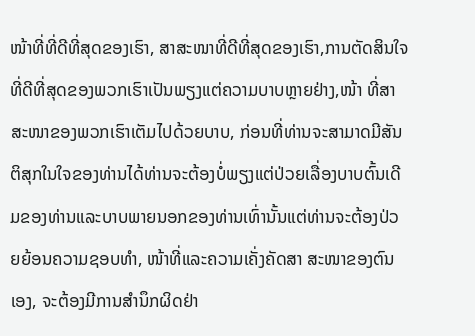ໜ້າທີ່ທີ່ດີທີ່ສຸດຂອງເຮົາ, ສາສະໜາທີ່ດີທີ່ສຸດຂອງເຮົາ,ການຕັດສິນໃຈທີ່ດີທີ່ສຸດຂອງພວກເຮົາເປັນພຽງແຕ່ຄວາມບາບຫຼາຍຢ່າງ,ໜ້າ ທີ່ສາສະໜາຂອງພວກເຮົາເຕັມໄປດ້ວຍບາບ, ກ່ອນທີ່ທ່ານຈະສາມາດມີສັນຕິສຸກໃນໃຈຂອງທ່ານໄດ້ທ່ານຈະຕ້ອງບໍ່ພຽງແຕ່ປ່ວຍເລື່ອງບາບຕົ້ນເດີມຂອງທ່ານແລະບາບພາຍນອກຂອງທ່ານເທົ່ານັ້ນແຕ່ທ່ານຈະຕ້ອງປ່ວຍຍ້ອນຄວາມຊອບທໍາ, ໜ້າທີ່ແລະຄວາມເຄັ່ງຄັດສາ ສະໜາຂອງຕົນເອງ, ຈະຕ້ອງມີການສໍານຶກຜິດຢ່າ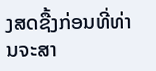ງສດຊື້ງກ່ອນທີ່ທ່ານຈະສາ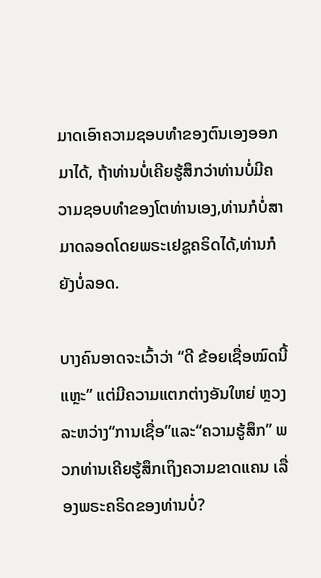ມາດເອົາຄວາມຊອບທໍາຂອງຕົນເອງອອກມາໄດ້, ຖ້າທ່ານບໍ່ເຄີຍຮູ້ສຶກວ່າທ່ານບໍ່ມີຄວາມຊອບທໍາຂອງໂຕທ່ານເອງ,ທ່ານກໍບໍ່ສາມາດລອດໂດຍພຣະເຢຊູຄຣິດໄດ້,ທ່ານກໍຍັງບໍ່ລອດ.

ບາງຄົນອາດຈະເວົ້າວ່າ “ດີ ຂ້ອຍເຊື່ອໝົດນີ້ແຫຼະ” ແຕ່ມີຄວາມແຕກຕ່າງອັນໃຫຍ່ ຫຼວງລະຫວ່າງ“ການເຊື່ອ”ແລະ“ຄວາມຮູ້ສຶກ” ພວກທ່ານເຄີຍຮູ້ສຶກເຖິງຄວາມຂາດແຄນ ເລື່ອງພຣະຄຣິດຂອງທ່ານບໍ່?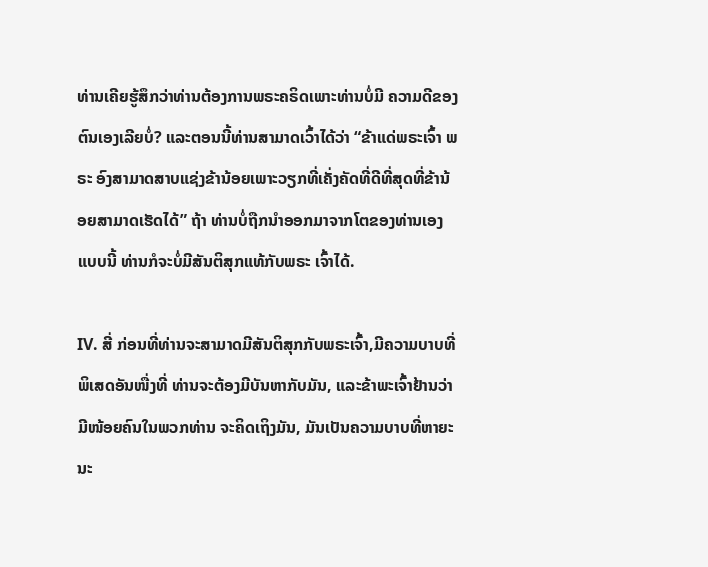ທ່ານເຄີຍຮູ້ສຶກວ່າທ່ານຕ້ອງການພຣະຄຣິດເພາະທ່ານບໍ່ມີ ຄວາມດີຂອງຕົນເອງເລີຍບໍ່? ແລະຕອນນີ້ທ່ານສາມາດເວົ້າໄດ້ວ່າ “ຂ້າແດ່ພຣະເຈົ້າ ພຣະ ອົງສາມາດສາບແຊ່ງຂ້ານ້ອຍເພາະວຽກທີ່ເຄັ່ງຄັດທີ່ດີທີ່ສຸດທີ່ຂ້ານ້ອຍສາມາດເຮັດໄດ້” ຖ້າ ທ່ານບໍ່ຖືກນໍາອອກມາຈາກໂຕຂອງທ່ານເອງແບບນີ້ ທ່ານກໍຈະບໍ່ມີສັນຕິສຸກແທ້ກັບພຣະ ເຈົ້າໄດ້.

IV. ສີ່ ກ່ອນທີ່ທ່ານຈະສາມາດມີສັນຕິສຸກກັບພຣະເຈົ້າ,ມີຄວາມບາບທີ່ພິເສດອັນໜື່ງທີ່ ທ່ານຈະຕ້ອງມີບັນຫາກັບມັນ, ແລະຂ້າພະເຈົ້າຢ້ານວ່າມີໜ້ອຍຄົນໃນພວກທ່ານ ຈະຄິດເຖິງມັນ, ມັນເປັນຄວາມບາບທີ່ຫາຍະນະ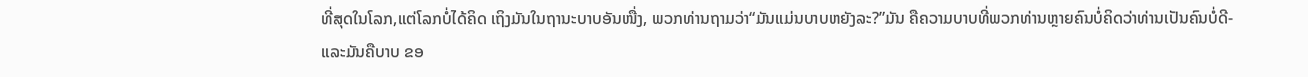ທີ່ສຸດໃນໂລກ,ແຕ່ໂລກບໍ່ໄດ້ຄິດ ເຖິງມັນໃນຖານະບາບອັນໜື່ງ, ພວກທ່ານຖາມວ່າ“ມັນແມ່ນບາບຫຍັງລະ?”ມັນ ຄືຄວາມບາບທີ່ພວກທ່ານຫຼາຍຄົນບໍ່ຄິດວ່າທ່ານເປັນຄົນບໍ່ດີ- ແລະມັນຄືບາບ ຂອ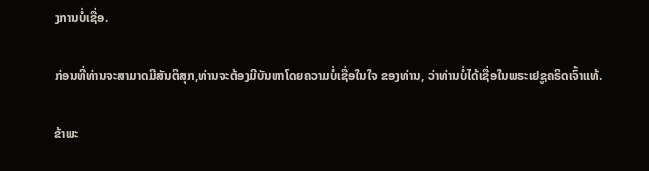ງການບໍ່ເຊື່ອ.

ກ່ອນທີ່ທ່ານຈະສາມາດມີສັນຕິສຸກ,ທ່ານຈະຕ້ອງມີບັນຫາໂດຍຄວາມບໍ່ເຊື່ອໃນໃຈ ຂອງທ່ານ, ວ່າທ່ານບໍ່ໄດ້ເຊື່ອໃນພຣະເຢຊູຄຣິດເຈົ້າແທ້.

ຂ້າພະ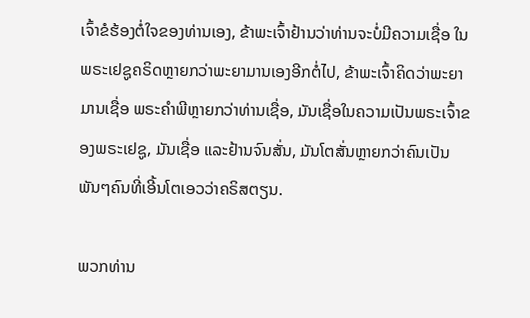ເຈົ້າຂໍຮ້ອງຕໍ່ໃຈຂອງທ່ານເອງ, ຂ້າພະເຈົ້າຢ້ານວ່າທ່ານຈະບໍ່ມີຄວາມເຊື່ອ ໃນພຣະເຢຊູຄຣິດຫຼາຍກວ່າພະຍາມານເອງອີກຕໍ່ໄປ, ຂ້າພະເຈົ້າຄິດວ່າພະຍາມານເຊື່ອ ພຣະຄໍາພີຫຼາຍກວ່າທ່ານເຊື່ອ, ມັນເຊື່ອໃນຄວາມເປັນພຣະເຈົ້າຂອງພຣະເຢຊູ, ມັນເຊື່ອ ແລະຢ້ານຈົນສັ່ນ, ມັນໂຕສັ່ນຫຼາຍກວ່າຄົນເປັນພັນໆຄົນທີ່ເອີ້ນໂຕເອວວ່າຄຣິສຕຽນ.

ພວກທ່ານ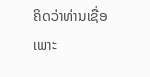ຄິດວ່າທ່ານເຊື່ອເພາະ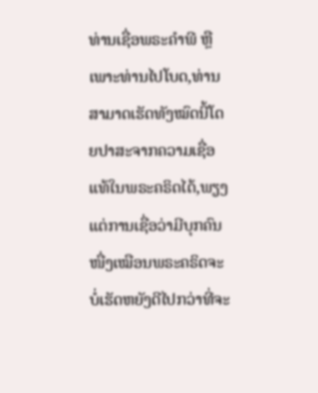ທ່ານເຊື່ອພຣະຄໍາພີ ຫຼືເພາະທ່ານໄປໂບດ,ທ່ານ ສາມາດເຮັດທັງໝົດນີ້ໂດຍປາສະຈາກຄວາມເຊື່ອແທ້ໃນພຣະຄຣິດໄດ້,ພຽງແຕ່ການເຊື່ອວ່າມີບຸກຄົນໜື່ງເໝືອນພຣະຄຣິດຈະບໍ່ເຮັດຫຍັງດີໄປກວ່າທີ່ຈະ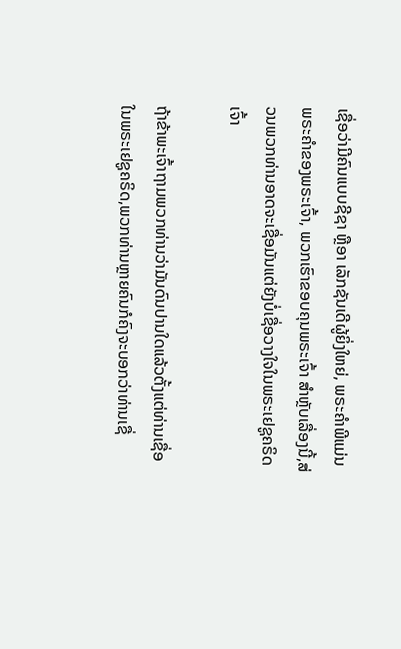ເຊື່ອວ່າມີຄົນແບບຊີຊາ ຫຼືອາ ເລັກຊັນເດີຜູ້ຍິ່ງໃຫຍ່, ພຣະຄໍາພີແມ່ນພຣະຄໍາຂອງພຣະເຈົ້າ, ພວກເຮົາຂອບຄຸນພຣະເຈົ້າ ສໍາຫຼັບເລື່ອງນີ້,ສ່ວນພວກທ່ານອາດຈະເຊື່ອມັນແຕ່ຍັງບໍ່ເຊື່ອວາງໃຈໃນພຣະເຢຊູຄຣິດເຈົ້າ

ຖ້າຂ້າພະເຈົ້າຖາມພວກທ່ານວ່າມັນດົນປານໃດແລ້ວຕັ້ງແຕ່ທ່ານເຊື່ອໃນພຣະເຢຊູຄຣິດ,ພວກທ່ານຫຼາຍຄົນກໍຄົງຈະບອກວ່າທ່ານເຊື່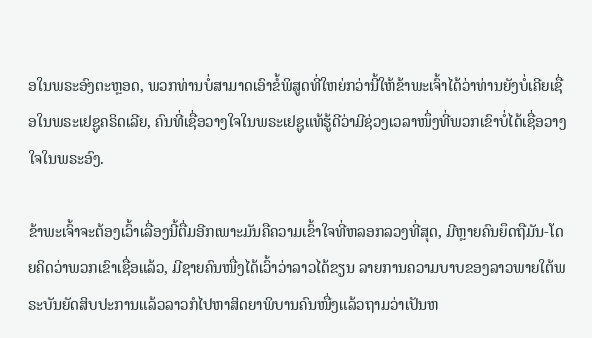ອໃນພຣະອົງຕະຫຼອດ, ພວກທ່ານບໍ່ສາມາດເອົາຂໍ້ພິສູດທີ່ໃຫຍ່ກວ່ານີ້ໃຫ້ຂ້າພະເຈົ້າໄດ້ວ່າທ່ານຍັງບໍ່ເຄີຍເຊື່ອໃນພຣະເຢຊູຄຣິດເລີຍ, ຄົນທີ່ເຊື່ອວາງໃຈໃນພຣະເຢຊູແທ້ຮູ້ດີວ່າມີຊ່ວງເວລາໜຶ່ງທີ່ພວກເຂົາບໍ່ໄດ້ເຊື່ອວາງໃຈໃນພຣະອົງ.

ຂ້າພະເຈົ້າຈະຕ້ອງເວົ້າເລື່ອງນີ້ຕື່ມອີກເພາະມັນຄືຄວາມເຂົ້າໃຈທີ່ຫລອກລວງທີ່ສຸດ, ມີຫຼາຍຄົນຍຶດຖືມັນ-ໂດຍຄິດວ່າພວກເຂົາເຊື່ອແລ້ວ, ມີຊາຍຄົນໜື່ງໄດ້ເວົ້າວ່າລາວໄດ້ຂຽນ ລາຍການຄວາມບາບຂອງລາວພາຍໃຕ້ພຣະບັນຍັດສິບປະການແລ້ວລາວກໍໄປຫາສິດຍາພິບານຄົນໜື່ງແລ້ວຖາມວ່າເປັນຫ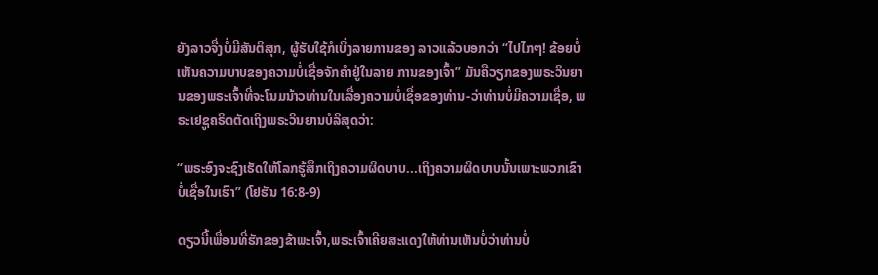ຍັງລາວຈື່ງບໍ່ມີສັນຕິສຸກ, ຜູ້ຮັບໃຊ້ກໍເບິ່ງລາຍການຂອງ ລາວແລ້ວບອກວ່າ “ໄປໄກໆ! ຂ້ອຍບໍ່ເຫັນຄວາມບາບຂອງຄວາມບໍ່ເຊື່ອຈັກຄໍາຢູ່ໃນລາຍ ການຂອງເຈົ້າ” ມັນຄືວຽກຂອງພຣະວິນຍານຂອງພຣະເຈົ້າທີ່ຈະໂນມນ້າວທ່ານໃນເລື່ອງຄວາມບໍ່ເຊື່ອຂອງທ່ານ-ວ່າທ່ານບໍ່ມີຄວາມເຊື່ອ, ພຣະເຢຊູຄຣິດຕັດເຖິງພຣະວິນຍານບໍລິສຸດວ່າ:

“ພຣະອົງຈະຊົງເຮັດໃຫ້ໂລກຮູ້ສຶກເຖິງຄວາມຜິດບາບ...ເຖິງຄວາມຜິດບາບນັ້ນເພາະພວກເຂົາບໍ່ເຊື່ອໃນເຮົາ” (ໂຢຮັນ 16:8-9)

ດຽວນີ້ເພື່ອນທີ່ຮັກຂອງຂ້າພະເຈົ້າ,ພຣະເຈົ້າເຄີຍສະແດງໃຫ້ທ່ານເຫັນບໍ່ວ່າທ່ານບໍ່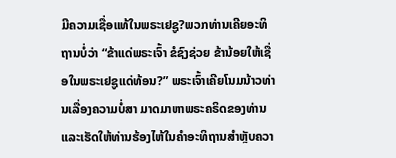ມີຄວາມເຊື່ອແທ້ໃນພຣະເຢຊູ?ພວກທ່ານເຄີຍອະທິຖານບໍ່ວ່າ “ຂ້າແດ່ພຣະເຈົ້າ ຂໍຊົງຊ່ວຍ ຂ້ານ້ອຍໃຫ້ເຊື່ອໃນພຣະເຢຊູແດ່ທ້ອນ?” ພຣະເຈົ້າເຄີຍໂນມນ້າວທ່ານເລື່ອງຄວາມບໍ່ສາ ມາດມາຫາພຣະຄຣິດຂອງທ່ານ ແລະເຮັດໃຫ້ທ່ານຮ້ອງໄຫ້ໃນຄໍາອະທິຖານສໍາຫຼັບຄວາ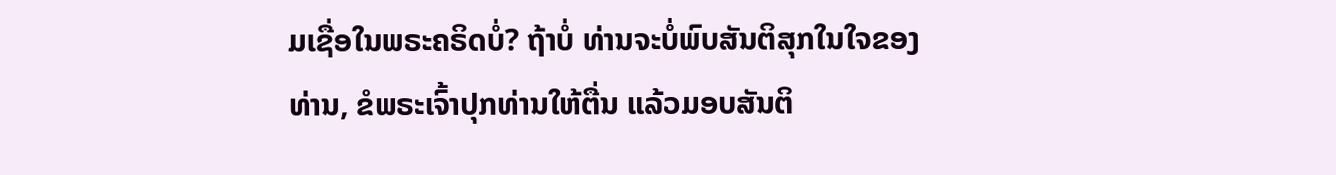ມເຊື່ອໃນພຣະຄຣິດບໍ່? ຖ້າບໍ່ ທ່ານຈະບໍ່ພົບສັນຕິສຸກໃນໃຈຂອງທ່ານ, ຂໍພຣະເຈົ້າປຸກທ່ານໃຫ້ຕື່ນ ແລ້ວມອບສັນຕິ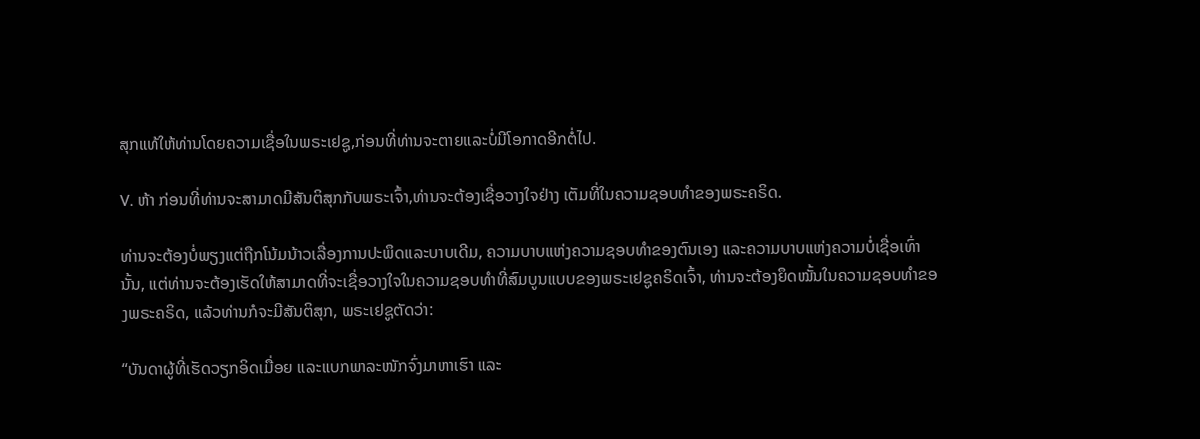ສຸກແທ້ໃຫ້ທ່ານໂດຍຄວາມເຊື່ອໃນພຣະເຢຊູ,ກ່ອນທີ່ທ່ານຈະຕາຍແລະບໍ່ມີໂອກາດອີກຕໍ່ໄປ.

V. ຫ້າ ກ່ອນທີ່ທ່ານຈະສາມາດມີສັນຕິສຸກກັບພຣະເຈົ້າ,ທ່ານຈະຕ້ອງເຊື່ອວາງໃຈຢ່າງ ເຕັມທີ່ໃນຄວາມຊອບທໍາຂອງພຣະຄຣິດ.

ທ່ານຈະຕ້ອງບໍ່ພຽງແຕ່ຖືກໂນ້ມນ້າວເລື່ອງການປະພຶດແລະບາບເດີມ, ຄວາມບາບແຫ່ງຄວາມຊອບທໍາຂອງຕົນເອງ ແລະຄວາມບາບແຫ່ງຄວາມບໍ່ເຊື່ອເທົ່ານັ້ນ, ແຕ່ທ່ານຈະຕ້ອງເຮັດໃຫ້ສາມາດທີ່ຈະເຊື່ອວາງໃຈໃນຄວາມຊອບທໍາທີ່ສົມບູນແບບຂອງພຣະເຢຊູຄຣິດເຈົ້າ, ທ່ານຈະຕ້ອງຍຶດໝັ້ນໃນຄວາມຊອບທໍາຂອງພຣະຄຣິດ, ແລ້ວທ່ານກໍຈະມີສັນຕິສຸກ, ພຣະເຢຊູຕັດວ່າ:

“ບັນດາຜູ້ທີ່ເຮັດວຽກອິດເມື່ອຍ ແລະແບກພາລະໜັກຈົ່ງມາຫາເຮົາ ແລະ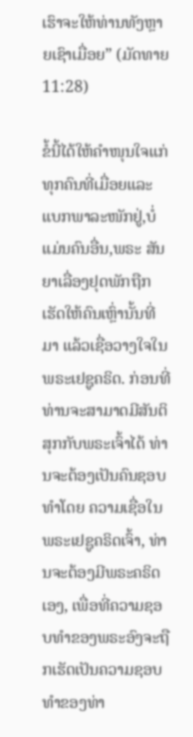ເຮົາຈະໃຫ້ທ່ານທັງຫຼາຍເຊົາເມື່ອຍ” (ມັດທາຍ 11:28)

ຂໍ້ນີ້ໄດ້ໃຫ້ຄໍາໜຸນໃຈແກ່ທຸກຄົນທີ່ເມື່ອຍແລະແບກພາລະໜັກຢູ່,ບໍ່ແມ່ນຄົນອື່ນ,ພຣະ ສັນຍາເລື່ອງຢຸດພັກຖືກເຮັດໃຫ້ຄົນເຫຼົ່ານັ້ນທີ່ມາ ແລ້ວເຊື່ອວາງໃຈໃນພຣະເຢຊູຄຣິດ. ກ່ອນທີ່ທ່ານຈະສາມາດມີສັນຕິສຸກກັບພຣະເຈົ້າໄດ້ ທ່ານຈະຕ້ອງເປັນຄົນຊອບທໍາໂດຍ ຄວາມເຊື່ອໃນພຣະເຢຊູຄຣິດເຈົ້າ, ທ່ານຈະຕ້ອງມີພຣະຄຣິດເອງ, ເພື່ອທີ່ຄວາມຊອບທໍາຂອງພຣະອົງຈະຖືກເຮັດເປັນຄວາມຊອບທໍາຂອງທ່າ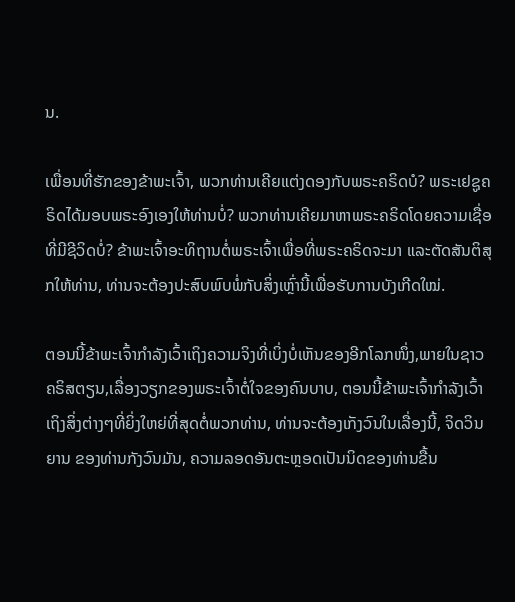ນ.

ເພື່ອນທີ່ຮັກຂອງຂ້າພະເຈົ້າ, ພວກທ່ານເຄີຍແຕ່ງດອງກັບພຣະຄຣິດບໍ? ພຣະເຢຊູຄຣິດໄດ້ມອບພຣະອົງເອງໃຫ້ທ່ານບໍ່? ພວກທ່ານເຄີຍມາຫາພຣະຄຣິດໂດຍຄວາມເຊື່ອທີ່ມີຊີວິດບໍ່? ຂ້າພະເຈົ້າອະທິຖານຕໍ່ພຣະເຈົ້າເພື່ອທີ່ພຣະຄຣິດຈະມາ ແລະຕັດສັນຕິສຸກໃຫ້ທ່ານ, ທ່ານຈະຕ້ອງປະສົບພົບພໍ່ກັບສິ່ງເຫຼົ່ານີ້ເພື່ອຮັບການບັງເກີດໃໝ່.

ຕອນນີ້ຂ້າພະເຈົ້າກໍາລັງເວົ້າເຖິງຄວາມຈິງທີ່ເບິ່ງບໍ່ເຫັນຂອງອີກໂລກໜຶ່ງ,ພາຍໃນຊາວຄຣິສຕຽນ,ເລື່ອງວຽກຂອງພຣະເຈົ້າຕໍ່ໃຈຂອງຄົນບາບ, ຕອນນີ້ຂ້າພະເຈົ້າກໍາລັງເວົ້າເຖິງສິ່ງຕ່າງໆທີ່ຍິ່ງໃຫຍ່ທີ່ສຸດຕໍ່ພວກທ່ານ, ທ່ານຈະຕ້ອງເກັງວົນໃນເລື່ອງນີ້, ຈິດວິນຍານ ຂອງທ່ານກັງວົນມັນ, ຄວາມລອດອັນຕະຫຼອດເປັນນິດຂອງທ່ານຂື້ນ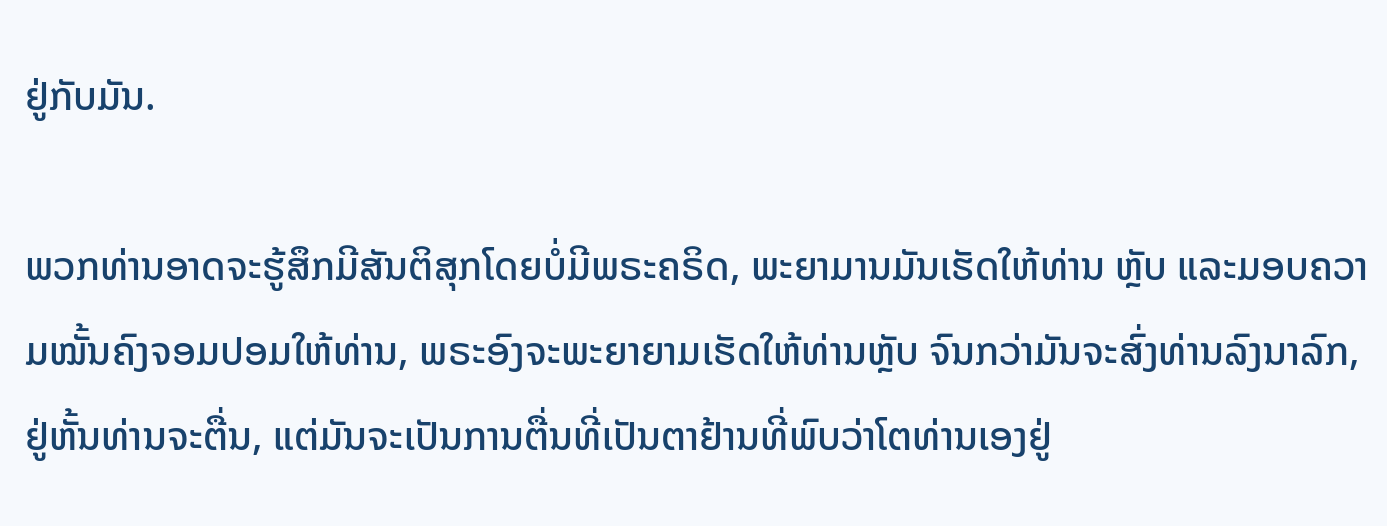ຢູ່ກັບມັນ.

ພວກທ່ານອາດຈະຮູ້ສຶກມີສັນຕິສຸກໂດຍບໍ່ມີພຣະຄຣິດ, ພະຍາມານມັນເຮັດໃຫ້ທ່ານ ຫຼັບ ແລະມອບຄວາມໝັ້ນຄົງຈອມປອມໃຫ້ທ່ານ, ພຣະອົງຈະພະຍາຍາມເຮັດໃຫ້ທ່ານຫຼັບ ຈົນກວ່າມັນຈະສົ່ງທ່ານລົງນາລົກ, ຢູ່ຫັ້ນທ່ານຈະຕື່ນ, ແຕ່ມັນຈະເປັນການຕື່ນທີ່ເປັນຕາຢ້ານທີ່ພົບວ່າໂຕທ່ານເອງຢູ່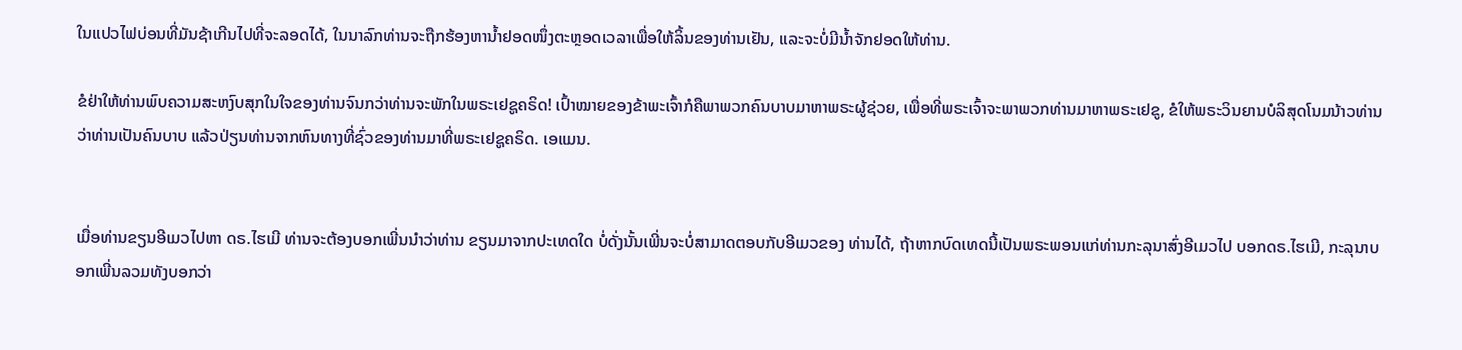ໃນແປວໄຟບ່ອນທີ່ມັນຊ້າເກີນໄປທີ່ຈະລອດໄດ້, ໃນນາລົກທ່ານຈະຖືກຮ້ອງຫານໍ້າຢອດໜຶ່ງຕະຫຼອດເວລາເພື່ອໃຫ້ລິ້ນຂອງທ່ານເຢັນ, ແລະຈະບໍ່ມີນໍ້າຈັກຢອດໃຫ້ທ່ານ.

ຂໍຢ່າໃຫ້ທ່ານພົບຄວາມສະຫງົບສຸກໃນໃຈຂອງທ່ານຈົນກວ່າທ່ານຈະພັກໃນພຣະເຢຊູຄຣິດ! ເປົ້າໝາຍຂອງຂ້າພະເຈົ້າກໍຄືພາພວກຄົນບາບມາຫາພຣະຜູ້ຊ່ວຍ, ເພື່ອທີ່ພຣະເຈົ້າຈະພາພວກທ່ານມາຫາພຣະເຢຂູ, ຂໍໃຫ້ພຣະວິນຍານບໍລິສຸດໂນມນ້າວທ່ານວ່າທ່ານເປັນຄົນບາບ ແລ້ວປ່ຽນທ່ານຈາກຫົນທາງທີ່ຊົ່ວຂອງທ່ານມາທີ່ພຣະເຢຊູຄຣິດ. ເອແມນ.


ເມື່ອທ່ານຂຽນອີເມວໄປຫາ ດຣ.ໄຮເມີ ທ່ານຈະຕ້ອງບອກເພີ່ນນໍາວ່າທ່ານ ຂຽນມາຈາກປະເທດໃດ ບໍ່ດັ່ງນັ້ນເພີ່ນຈະບໍ່ສາມາດຕອບກັບອີເມວຂອງ ທ່ານໄດ້, ຖ້າຫາກບົດເທດນີ້ເປັນພຣະພອນແກ່ທ່ານກະລຸນາສົ່ງອີເມວໄປ ບອກດຣ.ໄຮເມີ, ກະລຸນາບອກເພີ່ນລວມທັງບອກວ່າ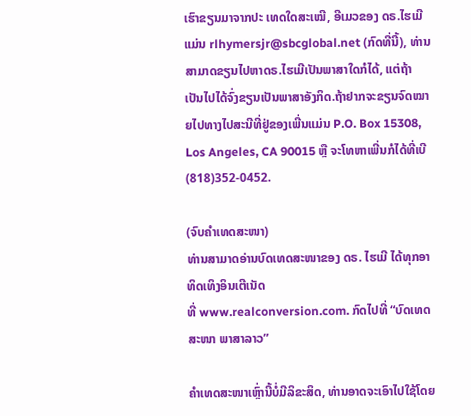ເຮົາຂຽນມາຈາກປະ ເທດໃດສະເໝີ, ອີເມວຂອງ ດຣ.ໄຮເມີແມ່ນ rlhymersjr@sbcglobal.net (ກົດທີ່ນີ້), ທ່ານສາມາດຂຽນໄປຫາດຣ.ໄຮເມີເປັນພາສາໃດກໍໄດ້, ແຕ່ຖ້າ ເປັນໄປໄດ້ຈົ່ງຂຽນເປັນພາສາອັງກິດ.ຖ້າຢາກຈະຂຽນຈົດໝາຍໄປທາງໄປສະນີທີ່ຢູ່ຂອງເພີ່ນແມ່ນ P.O. Box 15308, Los Angeles, CA 90015 ຫຼື ຈະໂທຫາເພີ່ນກໍໄດ້ທີ່ເບີ (818)352-0452.

(ຈົບຄຳເທດສະໜາ)
ທ່ານສາມາດອ່ານບົດເທດສະໜາຂອງ ດຣ. ໄຮເມີ ໄດ້ທຸກອາທິດເທິງອິນເຕີເນັດ
ທີ່ www.realconversion.com. ກົດໄປທີ່ “ບົດເທດສະໜາ ພາສາລາວ”

ຄໍາເທດສະໜາເຫຼົ່ານີ້ບໍ່ມີລິຂະສິດ, ທ່ານອາດຈະເອົາໄປໃຊ້ໂດຍ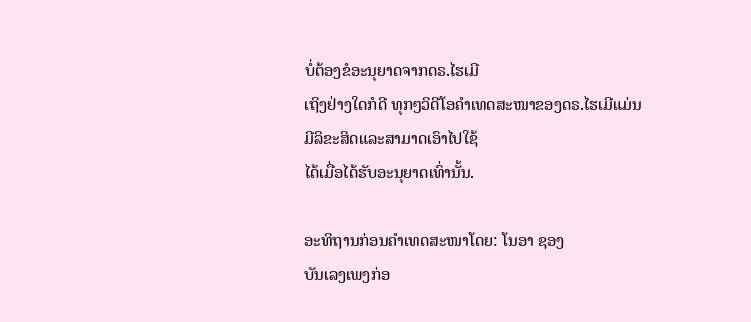ບໍ່ຕ້ອງຂໍອະນຸຍາດຈາກດຣ.ໄຮເມີ
ເຖິງຢ່າງໃດກໍດີ ທຸກໆວິດີໂອຄໍາເທດສະໜາຂອງດຣ.ໄຮເມີແມ່ນມີລິຂະສິດແລະສາມາດເອົາໄປໃຊ້
ໄດ້ເມື່ອໄດ້ຮັບອະນຸຍາດເທົ່ານັ້ນ.

ອະທິຖານກ່ອນຄໍາເທດສະໜາໂດຍ: ໂນອາ ຊອງ
ບັນເລງເພງກ່ອ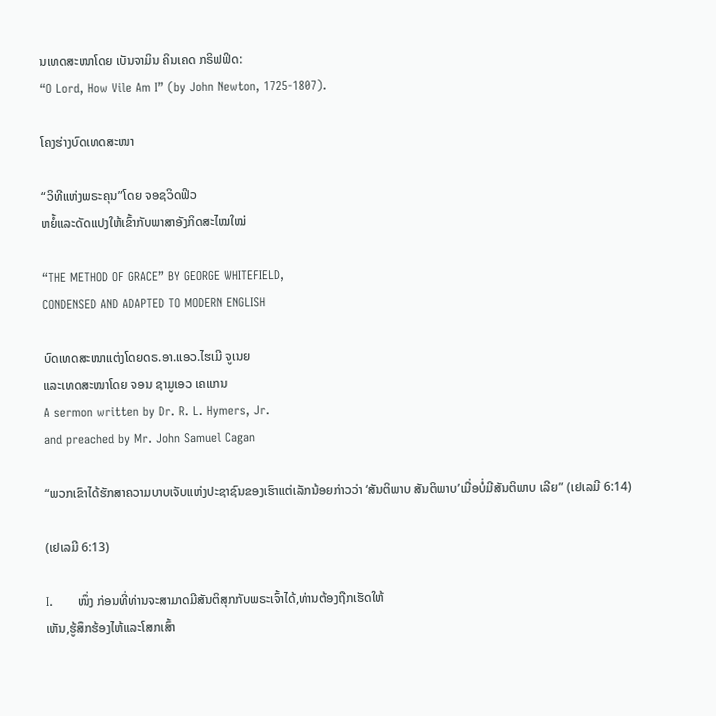ນເທດສະໜາໂດຍ ເບັນຈາມິນ ຄິນເຄດ ກຣິຟຟິດ:
“O Lord, How Vile Am I” (by John Newton, 1725-1807).

ໂຄງຮ່າງບົດເທດສະໜາ

“ວິທີແຫ່ງພຣະຄຸນ”ໂດຍ ຈອຊວິດຟິວ
ຫຍໍ້ແລະດັດແປງໃຫ້ເຂົ້າກັບພາສາອັງກິດສະໄໝໃໝ່

“THE METHOD OF GRACE” BY GEORGE WHITEFIELD,
CONDENSED AND ADAPTED TO MODERN ENGLISH

ບົດເທດສະໜາແຕ່ງໂດຍດຣ.ອາ.ແອວ.ໄຮເມີ ຈູເນຍ
ແລະເທດສະໜາໂດຍ ຈອນ ຊາມູເອວ ເຄແກນ
A sermon written by Dr. R. L. Hymers, Jr.
and preached by Mr. John Samuel Cagan

“ພວກເຂົາໄດ້ຮັກສາຄວາມບາບເຈັບແຫ່ງປະຊາຊົນຂອງເຮົາແຕ່ເລັກນ້ອຍກ່າວວ່າ ‘ສັນຕິພາບ ສັນຕິພາບ’ເມື່ອບໍ່ມີສັນຕິພາບ ເລີຍ” (ເຢເລມີ 6:14)

(ເຢເລມີ 6:13)

I.      ໜຶ່ງ ກ່ອນທີ່ທ່ານຈະສາມາດມີສັນຕິສຸກກັບພຣະເຈົ້າໄດ້,ທ່ານຕ້ອງຖືກເຮັດໃຫ້
ເຫັນ,ຮູ້ສຶກຮ້ອງໄຫ້ແລະໂສກເສົ້າ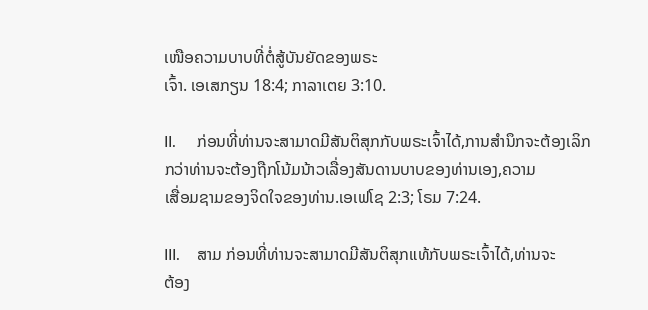ເໜືອຄວາມບາບທີ່ຕໍ່ສູ້ບັນຍັດຂອງພຣະ
ເຈົ້າ. ເອເສກຽນ 18:4; ກາລາເຕຍ 3:10.

II.     ກ່ອນທີ່ທ່ານຈະສາມາດມີສັນຕິສຸກກັບພຣະເຈົ້າໄດ້,ການສໍານຶກຈະຕ້ອງເລິກ
ກວ່າທ່ານຈະຕ້ອງຖືກໂນ້ມນ້າວເລື່ອງສັນດານບາບຂອງທ່ານເອງ,ຄວາມ
ເສື່ອມຊາມຂອງຈິດໃຈຂອງທ່ານ.ເອເຟໂຊ 2:3; ໂຣມ 7:24.

III.    ສາມ ກ່ອນທີ່ທ່ານຈະສາມາດມີສັນຕິສຸກແທ້ກັບພຣະເຈົ້າໄດ້,ທ່ານຈະ
ຕ້ອງ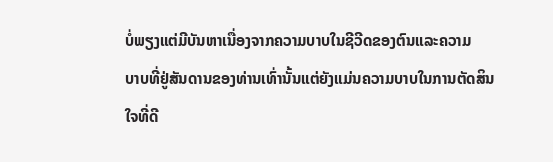ບໍ່ພຽງແຕ່ມີບັນຫາເນື່ອງຈາກຄວາມບາບໃນຊີວີດຂອງຕົນແລະຄວາມ
ບາບທີ່ຢູ່ສັນດານຂອງທ່ານເທົ່ານັ້ນແຕ່ຍັງແມ່ນຄວາມບາບໃນການຕັດສິນ
ໃຈທີ່ດີ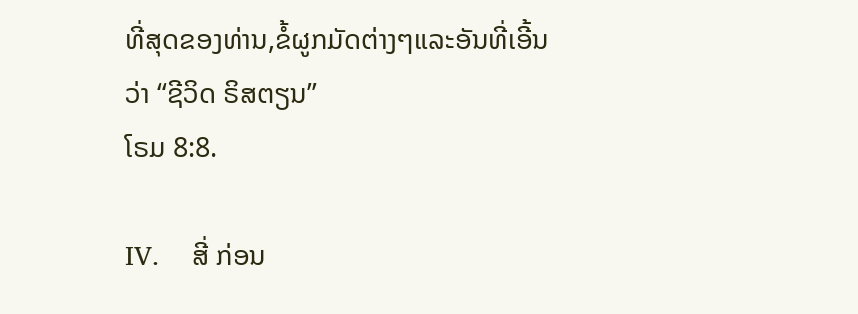ທີ່ສຸດຂອງທ່ານ,ຂໍ້ຜູກມັດຕ່າງໆແລະອັນທີ່ເອີ້ນວ່າ “ຊີວິດ ຣິສຕຽນ”
ໂຣມ 8:8.

IV.    ສີ່ ກ່ອນ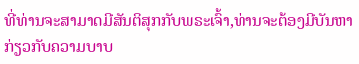ທີ່ທ່ານຈະສາມາດມີສັນຕິສຸກກັບພຣະເຈົ້າ,ທ່ານຈະຕ້ອງມີບັນຫາ
ກ່ຽວກັບຄວາມບາບ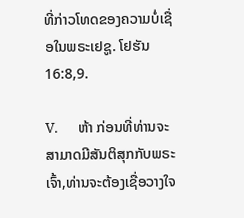ທີ່ກ່າວໂທດຂອງຄວາມບໍ່ເຊື່ອໃນພຣະເຢຊູ. ໂຢຮັນ 16:8,9.

V.     ຫ້າ ກ່ອນທີ່ທ່ານຈະສາມາດມີສັນຕິສຸກກັບພຣະເຈົ້າ,ທ່ານຈະຕ້ອງເຊື່ອວາງໃຈ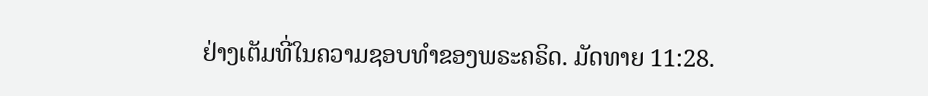ຢ່າງເຕັມທີ່ໃນຄວາມຊອບທໍາຂອງພຣະຄຣິດ. ມັດທາຍ 11:28.